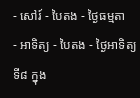- សៅរ៍ - បៃតង - ថ្ងៃធម្មតា
- អាទិត្យ - បៃតង - ថ្ងៃអាទិត្យទី៨ ក្នុង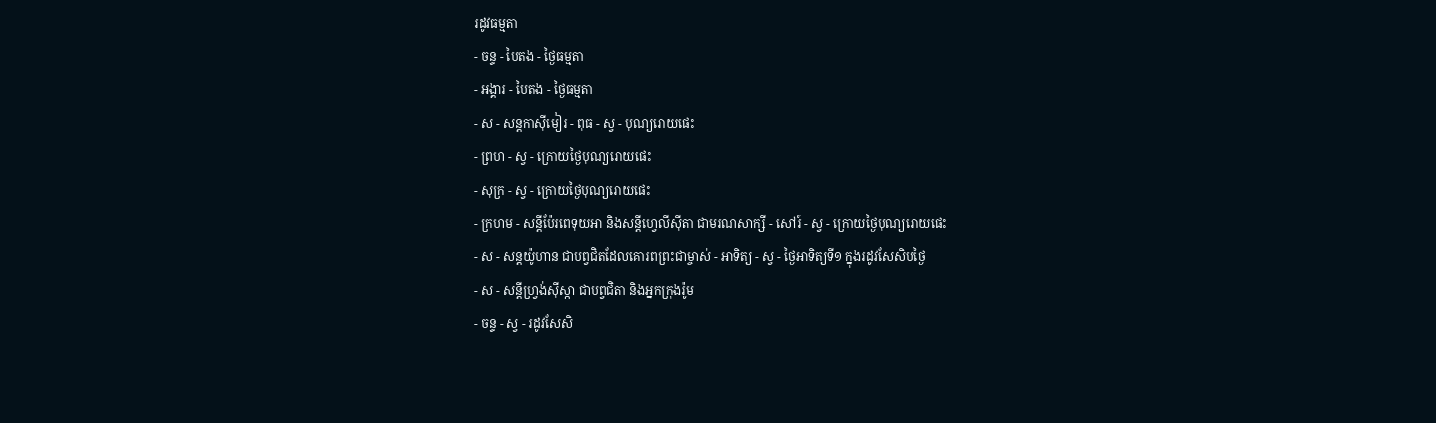រដូវធម្មតា
- ចន្ទ - បៃតង - ថ្ងៃធម្មតា
- អង្គារ - បៃតង - ថ្ងៃធម្មតា
- ស - សន្ដកាស៊ីមៀរ - ពុធ - ស្វ - បុណ្យរោយផេះ
- ព្រហ - ស្វ - ក្រោយថ្ងៃបុណ្យរោយផេះ
- សុក្រ - ស្វ - ក្រោយថ្ងៃបុណ្យរោយផេះ
- ក្រហម - សន្ដីប៉ែរពេទុយអា និងសន្ដីហ្វេលីស៊ីតា ជាមរណសាក្សី - សៅរ៍ - ស្វ - ក្រោយថ្ងៃបុណ្យរោយផេះ
- ស - សន្ដយ៉ូហាន ជាបព្វជិតដែលគោរពព្រះជាម្ចាស់ - អាទិត្យ - ស្វ - ថ្ងៃអាទិត្យទី១ ក្នុងរដូវសែសិបថ្ងៃ
- ស - សន្ដីហ្វ្រង់ស៊ីស្កា ជាបព្វជិតា និងអ្នកក្រុងរ៉ូម
- ចន្ទ - ស្វ - រដូវសែសិ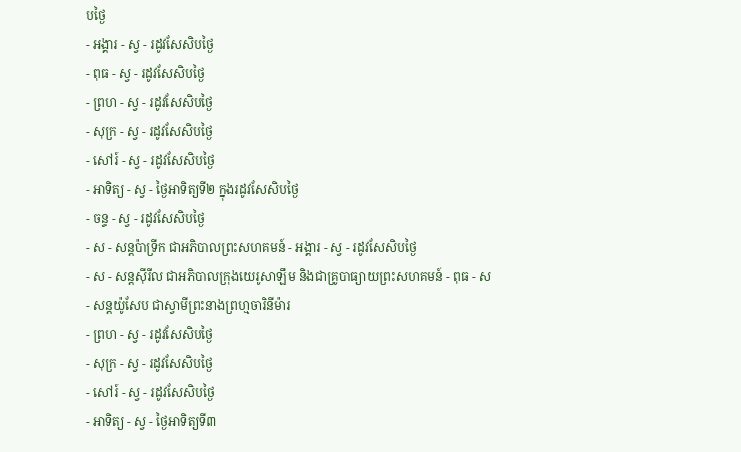បថ្ងៃ
- អង្គារ - ស្វ - រដូវសែសិបថ្ងៃ
- ពុធ - ស្វ - រដូវសែសិបថ្ងៃ
- ព្រហ - ស្វ - រដូវសែសិបថ្ងៃ
- សុក្រ - ស្វ - រដូវសែសិបថ្ងៃ
- សៅរ៍ - ស្វ - រដូវសែសិបថ្ងៃ
- អាទិត្យ - ស្វ - ថ្ងៃអាទិត្យទី២ ក្នុងរដូវសែសិបថ្ងៃ
- ចន្ទ - ស្វ - រដូវសែសិបថ្ងៃ
- ស - សន្ដប៉ាទ្រីក ជាអភិបាលព្រះសហគមន៍ - អង្គារ - ស្វ - រដូវសែសិបថ្ងៃ
- ស - សន្ដស៊ីរីល ជាអភិបាលក្រុងយេរូសាឡឹម និងជាគ្រូបាធ្យាយព្រះសហគមន៍ - ពុធ - ស - សន្ដយ៉ូសែប ជាស្វាមីព្រះនាងព្រហ្មចារិនីម៉ារ
- ព្រហ - ស្វ - រដូវសែសិបថ្ងៃ
- សុក្រ - ស្វ - រដូវសែសិបថ្ងៃ
- សៅរ៍ - ស្វ - រដូវសែសិបថ្ងៃ
- អាទិត្យ - ស្វ - ថ្ងៃអាទិត្យទី៣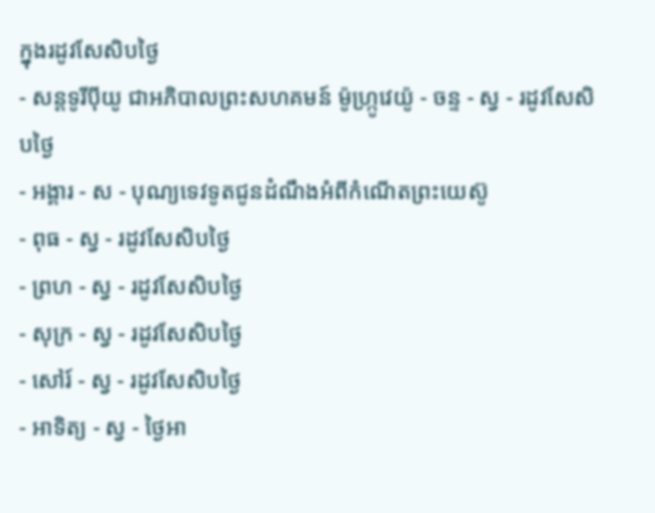ក្នុងរដូវសែសិបថ្ងៃ
- សន្ដទូរីប៉ីយូ ជាអភិបាលព្រះសហគមន៍ ម៉ូហ្ក្រូវេយ៉ូ - ចន្ទ - ស្វ - រដូវសែសិបថ្ងៃ
- អង្គារ - ស - បុណ្យទេវទូតជូនដំណឹងអំពីកំណើតព្រះយេស៊ូ
- ពុធ - ស្វ - រដូវសែសិបថ្ងៃ
- ព្រហ - ស្វ - រដូវសែសិបថ្ងៃ
- សុក្រ - ស្វ - រដូវសែសិបថ្ងៃ
- សៅរ៍ - ស្វ - រដូវសែសិបថ្ងៃ
- អាទិត្យ - ស្វ - ថ្ងៃអា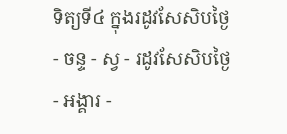ទិត្យទី៤ ក្នុងរដូវសែសិបថ្ងៃ
- ចន្ទ - ស្វ - រដូវសែសិបថ្ងៃ
- អង្គារ -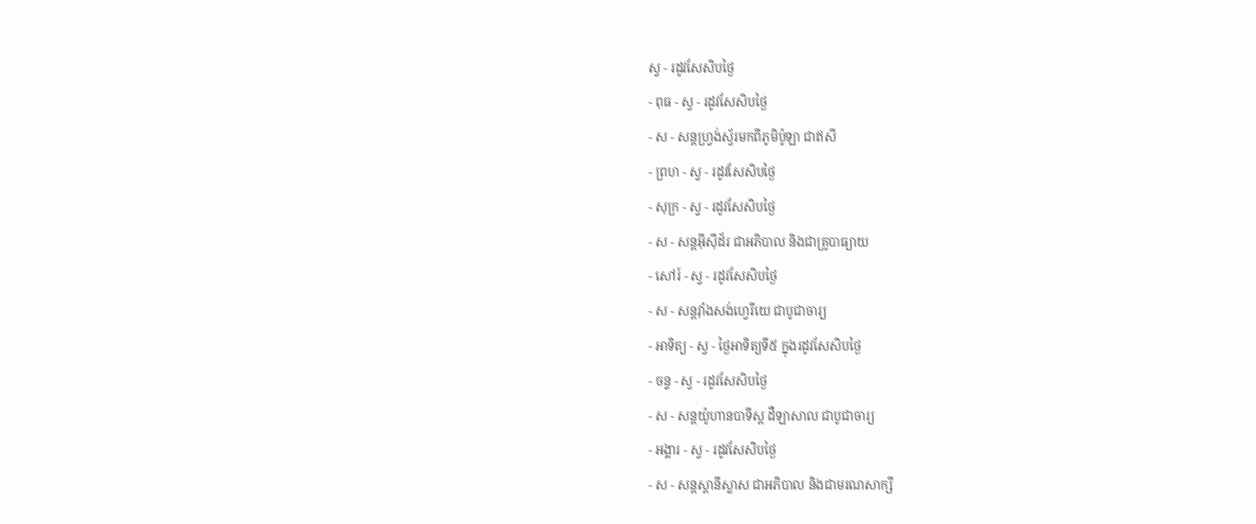ស្វ - រដូវសែសិបថ្ងៃ
- ពុធ - ស្វ - រដូវសែសិបថ្ងៃ
- ស - សន្ដហ្វ្រង់ស្វ័រមកពីភូមិប៉ូឡា ជាឥសី
- ព្រហ - ស្វ - រដូវសែសិបថ្ងៃ
- សុក្រ - ស្វ - រដូវសែសិបថ្ងៃ
- ស - សន្ដអ៊ីស៊ីដ័រ ជាអភិបាល និងជាគ្រូបាធ្យាយ
- សៅរ៍ - ស្វ - រដូវសែសិបថ្ងៃ
- ស - សន្ដវ៉ាំងសង់ហ្វេរីយេ ជាបូជាចារ្យ
- អាទិត្យ - ស្វ - ថ្ងៃអាទិត្យទី៥ ក្នុងរដូវសែសិបថ្ងៃ
- ចន្ទ - ស្វ - រដូវសែសិបថ្ងៃ
- ស - សន្ដយ៉ូហានបាទីស្ដ ដឺឡាសាល ជាបូជាចារ្យ
- អង្គារ - ស្វ - រដូវសែសិបថ្ងៃ
- ស - សន្ដស្ដានីស្លាស ជាអភិបាល និងជាមរណសាក្សី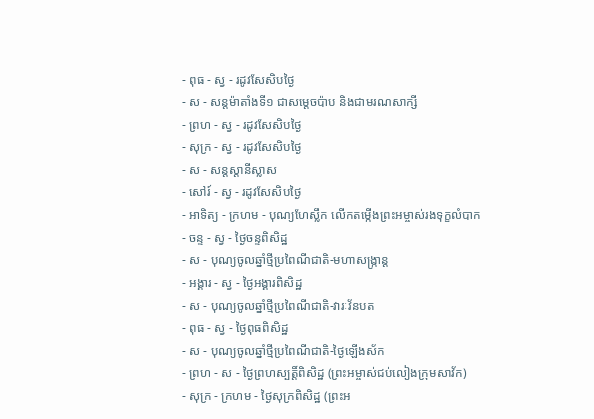- ពុធ - ស្វ - រដូវសែសិបថ្ងៃ
- ស - សន្ដម៉ាតាំងទី១ ជាសម្ដេចប៉ាប និងជាមរណសាក្សី
- ព្រហ - ស្វ - រដូវសែសិបថ្ងៃ
- សុក្រ - ស្វ - រដូវសែសិបថ្ងៃ
- ស - សន្ដស្ដានីស្លាស
- សៅរ៍ - ស្វ - រដូវសែសិបថ្ងៃ
- អាទិត្យ - ក្រហម - បុណ្យហែស្លឹក លើកតម្កើងព្រះអម្ចាស់រងទុក្ខលំបាក
- ចន្ទ - ស្វ - ថ្ងៃចន្ទពិសិដ្ឋ
- ស - បុណ្យចូលឆ្នាំថ្មីប្រពៃណីជាតិ-មហាសង្រ្កាន្ដ
- អង្គារ - ស្វ - ថ្ងៃអង្គារពិសិដ្ឋ
- ស - បុណ្យចូលឆ្នាំថ្មីប្រពៃណីជាតិ-វារៈវ័នបត
- ពុធ - ស្វ - ថ្ងៃពុធពិសិដ្ឋ
- ស - បុណ្យចូលឆ្នាំថ្មីប្រពៃណីជាតិ-ថ្ងៃឡើងស័ក
- ព្រហ - ស - ថ្ងៃព្រហស្បត្ដិ៍ពិសិដ្ឋ (ព្រះអម្ចាស់ជប់លៀងក្រុមសាវ័ក)
- សុក្រ - ក្រហម - ថ្ងៃសុក្រពិសិដ្ឋ (ព្រះអ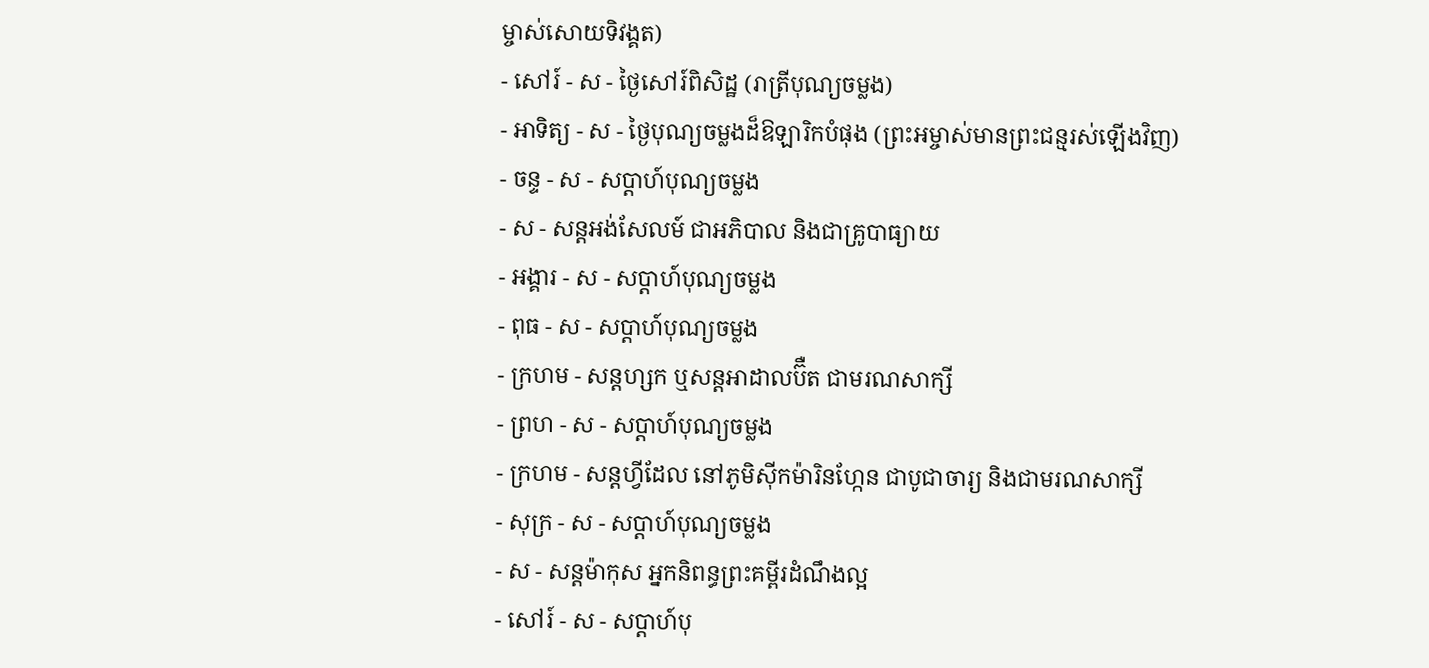ម្ចាស់សោយទិវង្គត)
- សៅរ៍ - ស - ថ្ងៃសៅរ៍ពិសិដ្ឋ (រាត្រីបុណ្យចម្លង)
- អាទិត្យ - ស - ថ្ងៃបុណ្យចម្លងដ៏ឱឡារិកបំផុង (ព្រះអម្ចាស់មានព្រះជន្មរស់ឡើងវិញ)
- ចន្ទ - ស - សប្ដាហ៍បុណ្យចម្លង
- ស - សន្ដអង់សែលម៍ ជាអភិបាល និងជាគ្រូបាធ្យាយ
- អង្គារ - ស - សប្ដាហ៍បុណ្យចម្លង
- ពុធ - ស - សប្ដាហ៍បុណ្យចម្លង
- ក្រហម - សន្ដហ្សក ឬសន្ដអាដាលប៊ឺត ជាមរណសាក្សី
- ព្រហ - ស - សប្ដាហ៍បុណ្យចម្លង
- ក្រហម - សន្ដហ្វីដែល នៅភូមិស៊ីកម៉ារិនហ្កែន ជាបូជាចារ្យ និងជាមរណសាក្សី
- សុក្រ - ស - សប្ដាហ៍បុណ្យចម្លង
- ស - សន្ដម៉ាកុស អ្នកនិពន្ធព្រះគម្ពីរដំណឹងល្អ
- សៅរ៍ - ស - សប្ដាហ៍បុ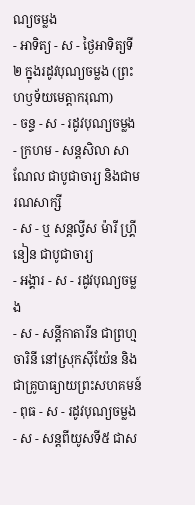ណ្យចម្លង
- អាទិត្យ - ស - ថ្ងៃអាទិត្យទី២ ក្នុងរដូវបុណ្យចម្លង (ព្រះហឫទ័យមេត្ដាករុណា)
- ចន្ទ - ស - រដូវបុណ្យចម្លង
- ក្រហម - សន្ដសិលា សាណែល ជាបូជាចារ្យ និងជាមរណសាក្សី
- ស - ឬ សន្ដល្វីស ម៉ារី ហ្គ្រីនៀន ជាបូជាចារ្យ
- អង្គារ - ស - រដូវបុណ្យចម្លង
- ស - សន្ដីកាតារីន ជាព្រហ្មចារិនី នៅស្រុកស៊ីយ៉ែន និងជាគ្រូបាធ្យាយព្រះសហគមន៍
- ពុធ - ស - រដូវបុណ្យចម្លង
- ស - សន្ដពីយូសទី៥ ជាស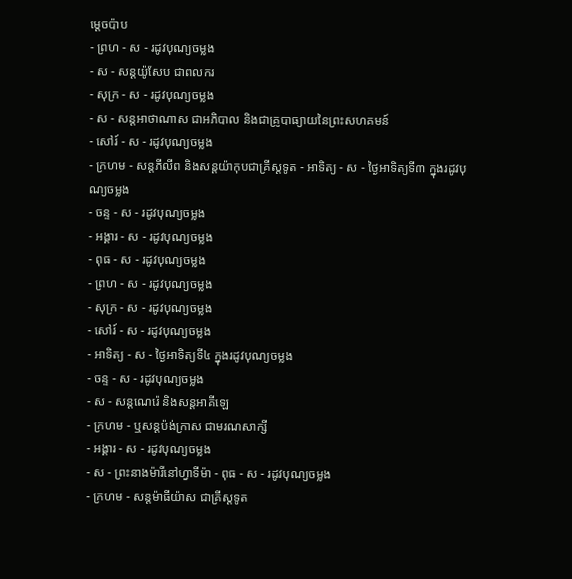ម្ដេចប៉ាប
- ព្រហ - ស - រដូវបុណ្យចម្លង
- ស - សន្ដយ៉ូសែប ជាពលករ
- សុក្រ - ស - រដូវបុណ្យចម្លង
- ស - សន្ដអាថាណាស ជាអភិបាល និងជាគ្រូបាធ្យាយនៃព្រះសហគមន៍
- សៅរ៍ - ស - រដូវបុណ្យចម្លង
- ក្រហម - សន្ដភីលីព និងសន្ដយ៉ាកុបជាគ្រីស្ដទូត - អាទិត្យ - ស - ថ្ងៃអាទិត្យទី៣ ក្នុងរដូវបុណ្យចម្លង
- ចន្ទ - ស - រដូវបុណ្យចម្លង
- អង្គារ - ស - រដូវបុណ្យចម្លង
- ពុធ - ស - រដូវបុណ្យចម្លង
- ព្រហ - ស - រដូវបុណ្យចម្លង
- សុក្រ - ស - រដូវបុណ្យចម្លង
- សៅរ៍ - ស - រដូវបុណ្យចម្លង
- អាទិត្យ - ស - ថ្ងៃអាទិត្យទី៤ ក្នុងរដូវបុណ្យចម្លង
- ចន្ទ - ស - រដូវបុណ្យចម្លង
- ស - សន្ដណេរ៉េ និងសន្ដអាគីឡេ
- ក្រហម - ឬសន្ដប៉ង់ក្រាស ជាមរណសាក្សី
- អង្គារ - ស - រដូវបុណ្យចម្លង
- ស - ព្រះនាងម៉ារីនៅហ្វាទីម៉ា - ពុធ - ស - រដូវបុណ្យចម្លង
- ក្រហម - សន្ដម៉ាធីយ៉ាស ជាគ្រីស្ដទូត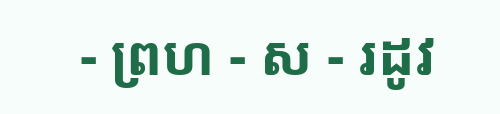- ព្រហ - ស - រដូវ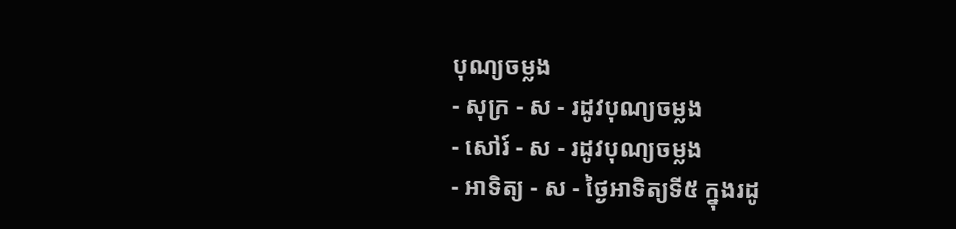បុណ្យចម្លង
- សុក្រ - ស - រដូវបុណ្យចម្លង
- សៅរ៍ - ស - រដូវបុណ្យចម្លង
- អាទិត្យ - ស - ថ្ងៃអាទិត្យទី៥ ក្នុងរដូ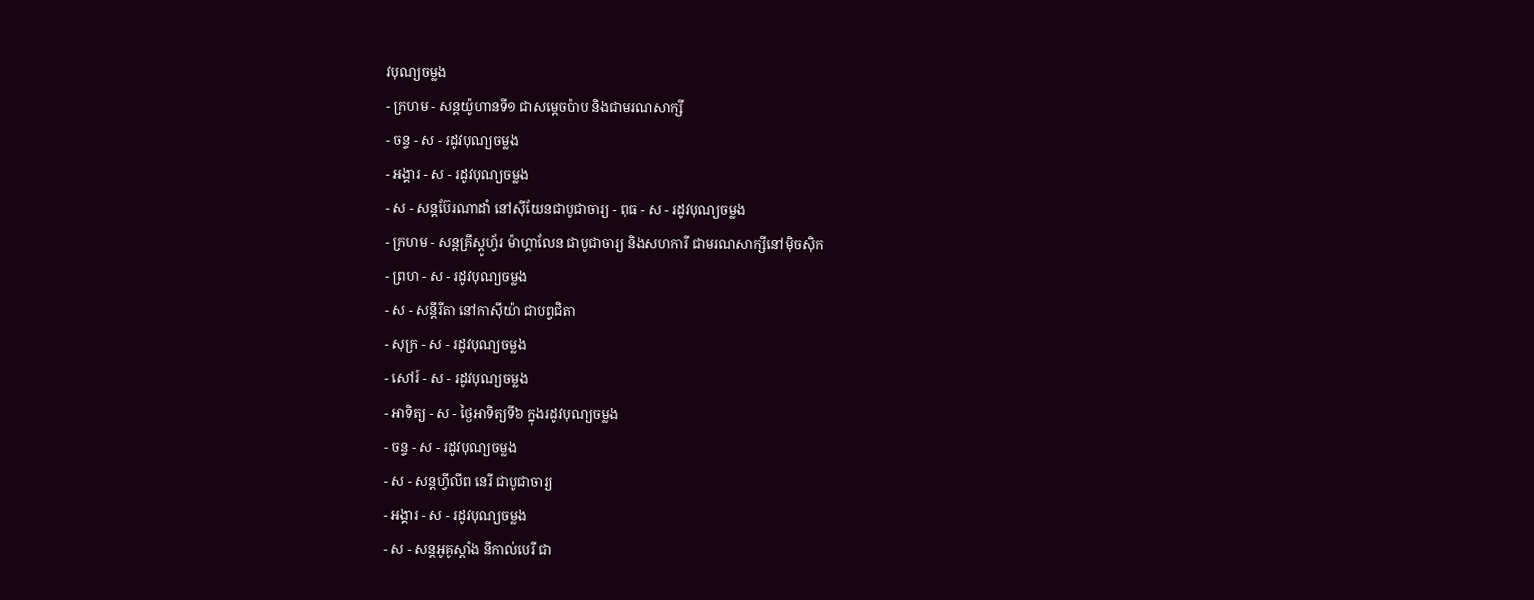វបុណ្យចម្លង
- ក្រហម - សន្ដយ៉ូហានទី១ ជាសម្ដេចប៉ាប និងជាមរណសាក្សី
- ចន្ទ - ស - រដូវបុណ្យចម្លង
- អង្គារ - ស - រដូវបុណ្យចម្លង
- ស - សន្ដប៊ែរណាដាំ នៅស៊ីយែនជាបូជាចារ្យ - ពុធ - ស - រដូវបុណ្យចម្លង
- ក្រហម - សន្ដគ្រីស្ដូហ្វ័រ ម៉ាហ្គាលែន ជាបូជាចារ្យ និងសហការី ជាមរណសាក្សីនៅម៉ិចស៊ិក
- ព្រហ - ស - រដូវបុណ្យចម្លង
- ស - សន្ដីរីតា នៅកាស៊ីយ៉ា ជាបព្វជិតា
- សុក្រ - ស - រដូវបុណ្យចម្លង
- សៅរ៍ - ស - រដូវបុណ្យចម្លង
- អាទិត្យ - ស - ថ្ងៃអាទិត្យទី៦ ក្នុងរដូវបុណ្យចម្លង
- ចន្ទ - ស - រដូវបុណ្យចម្លង
- ស - សន្ដហ្វីលីព នេរី ជាបូជាចារ្យ
- អង្គារ - ស - រដូវបុណ្យចម្លង
- ស - សន្ដអូគូស្ដាំង នីកាល់បេរី ជា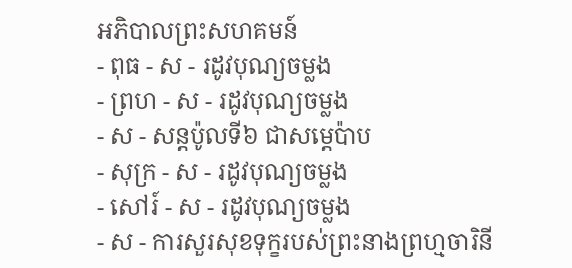អភិបាលព្រះសហគមន៍
- ពុធ - ស - រដូវបុណ្យចម្លង
- ព្រហ - ស - រដូវបុណ្យចម្លង
- ស - សន្ដប៉ូលទី៦ ជាសម្ដេប៉ាប
- សុក្រ - ស - រដូវបុណ្យចម្លង
- សៅរ៍ - ស - រដូវបុណ្យចម្លង
- ស - ការសួរសុខទុក្ខរបស់ព្រះនាងព្រហ្មចារិនី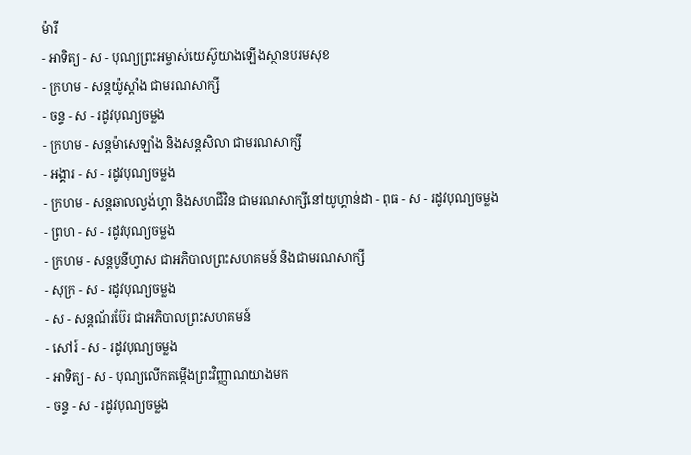ម៉ារី
- អាទិត្យ - ស - បុណ្យព្រះអម្ចាស់យេស៊ូយាងឡើងស្ថានបរមសុខ
- ក្រហម - សន្ដយ៉ូស្ដាំង ជាមរណសាក្សី
- ចន្ទ - ស - រដូវបុណ្យចម្លង
- ក្រហម - សន្ដម៉ាសេឡាំង និងសន្ដសិលា ជាមរណសាក្សី
- អង្គារ - ស - រដូវបុណ្យចម្លង
- ក្រហម - សន្ដឆាលល្វង់ហ្គា និងសហជីវិន ជាមរណសាក្សីនៅយូហ្គាន់ដា - ពុធ - ស - រដូវបុណ្យចម្លង
- ព្រហ - ស - រដូវបុណ្យចម្លង
- ក្រហម - សន្ដបូនីហ្វាស ជាអភិបាលព្រះសហគមន៍ និងជាមរណសាក្សី
- សុក្រ - ស - រដូវបុណ្យចម្លង
- ស - សន្ដណ័រប៊ែរ ជាអភិបាលព្រះសហគមន៍
- សៅរ៍ - ស - រដូវបុណ្យចម្លង
- អាទិត្យ - ស - បុណ្យលើកតម្កើងព្រះវិញ្ញាណយាងមក
- ចន្ទ - ស - រដូវបុណ្យចម្លង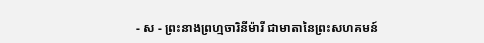- ស - ព្រះនាងព្រហ្មចារិនីម៉ារី ជាមាតានៃព្រះសហគមន៍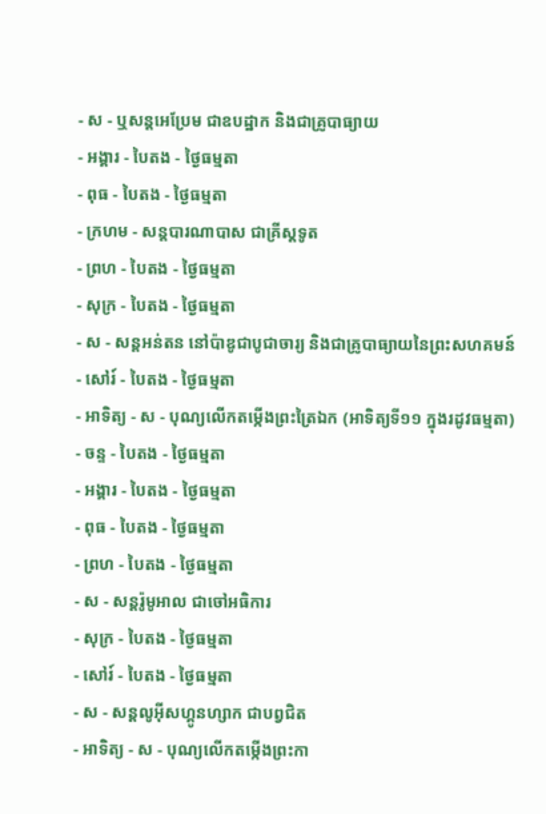- ស - ឬសន្ដអេប្រែម ជាឧបដ្ឋាក និងជាគ្រូបាធ្យាយ
- អង្គារ - បៃតង - ថ្ងៃធម្មតា
- ពុធ - បៃតង - ថ្ងៃធម្មតា
- ក្រហម - សន្ដបារណាបាស ជាគ្រីស្ដទូត
- ព្រហ - បៃតង - ថ្ងៃធម្មតា
- សុក្រ - បៃតង - ថ្ងៃធម្មតា
- ស - សន្ដអន់តន នៅប៉ាឌូជាបូជាចារ្យ និងជាគ្រូបាធ្យាយនៃព្រះសហគមន៍
- សៅរ៍ - បៃតង - ថ្ងៃធម្មតា
- អាទិត្យ - ស - បុណ្យលើកតម្កើងព្រះត្រៃឯក (អាទិត្យទី១១ ក្នុងរដូវធម្មតា)
- ចន្ទ - បៃតង - ថ្ងៃធម្មតា
- អង្គារ - បៃតង - ថ្ងៃធម្មតា
- ពុធ - បៃតង - ថ្ងៃធម្មតា
- ព្រហ - បៃតង - ថ្ងៃធម្មតា
- ស - សន្ដរ៉ូមូអាល ជាចៅអធិការ
- សុក្រ - បៃតង - ថ្ងៃធម្មតា
- សៅរ៍ - បៃតង - ថ្ងៃធម្មតា
- ស - សន្ដលូអ៊ីសហ្គូនហ្សាក ជាបព្វជិត
- អាទិត្យ - ស - បុណ្យលើកតម្កើងព្រះកា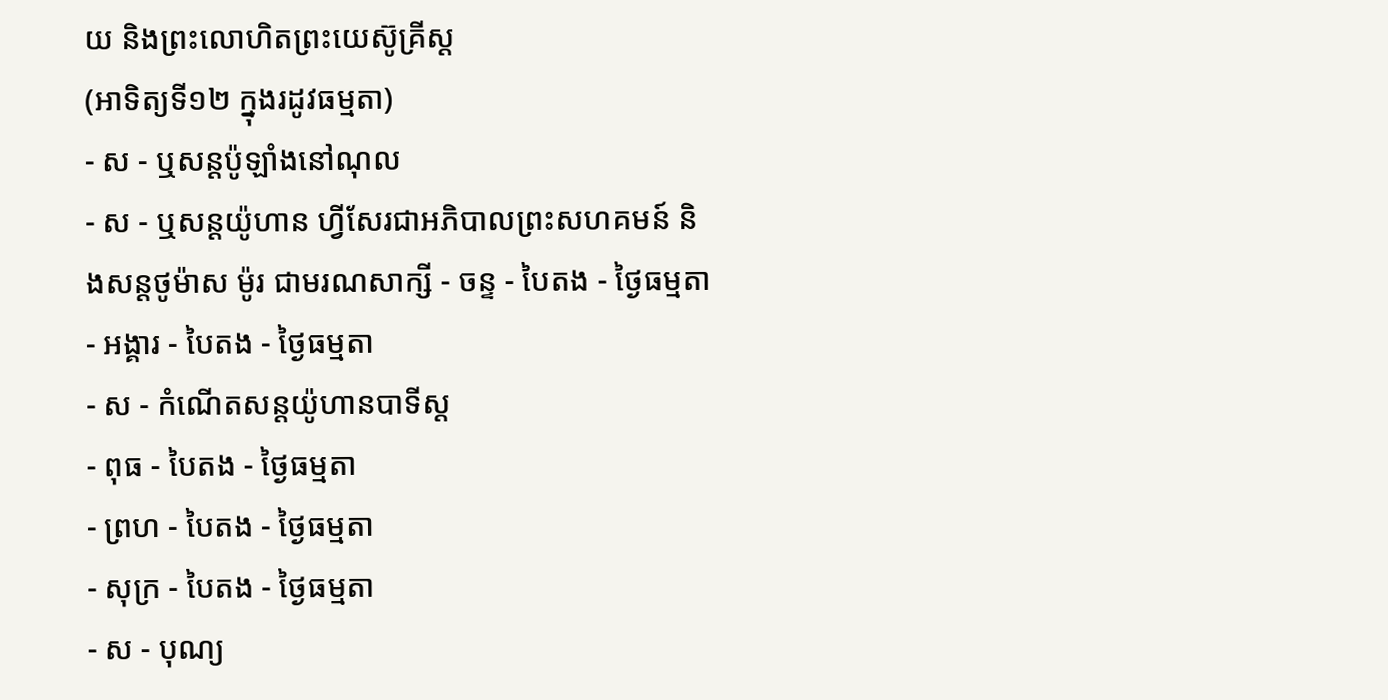យ និងព្រះលោហិតព្រះយេស៊ូគ្រីស្ដ
(អាទិត្យទី១២ ក្នុងរដូវធម្មតា)
- ស - ឬសន្ដប៉ូឡាំងនៅណុល
- ស - ឬសន្ដយ៉ូហាន ហ្វីសែរជាអភិបាលព្រះសហគមន៍ និងសន្ដថូម៉ាស ម៉ូរ ជាមរណសាក្សី - ចន្ទ - បៃតង - ថ្ងៃធម្មតា
- អង្គារ - បៃតង - ថ្ងៃធម្មតា
- ស - កំណើតសន្ដយ៉ូហានបាទីស្ដ
- ពុធ - បៃតង - ថ្ងៃធម្មតា
- ព្រហ - បៃតង - ថ្ងៃធម្មតា
- សុក្រ - បៃតង - ថ្ងៃធម្មតា
- ស - បុណ្យ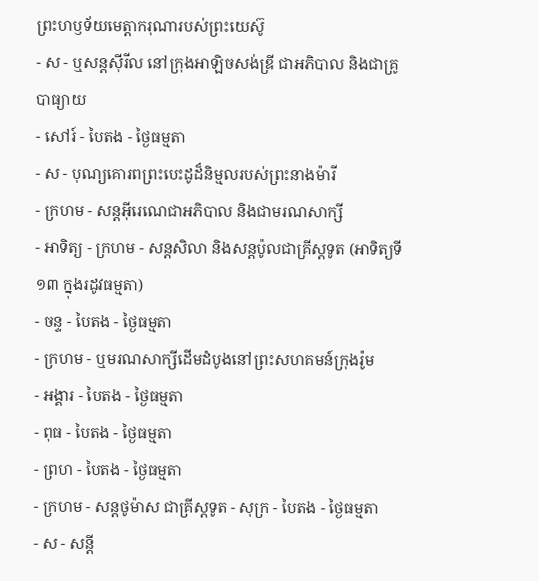ព្រះហឫទ័យមេត្ដាករុណារបស់ព្រះយេស៊ូ
- ស - ឬសន្ដស៊ីរីល នៅក្រុងអាឡិចសង់ឌ្រី ជាអភិបាល និងជាគ្រូបាធ្យាយ
- សៅរ៍ - បៃតង - ថ្ងៃធម្មតា
- ស - បុណ្យគោរពព្រះបេះដូដ៏និម្មលរបស់ព្រះនាងម៉ារី
- ក្រហម - សន្ដអ៊ីរេណេជាអភិបាល និងជាមរណសាក្សី
- អាទិត្យ - ក្រហម - សន្ដសិលា និងសន្ដប៉ូលជាគ្រីស្ដទូត (អាទិត្យទី១៣ ក្នុងរដូវធម្មតា)
- ចន្ទ - បៃតង - ថ្ងៃធម្មតា
- ក្រហម - ឬមរណសាក្សីដើមដំបូងនៅព្រះសហគមន៍ក្រុងរ៉ូម
- អង្គារ - បៃតង - ថ្ងៃធម្មតា
- ពុធ - បៃតង - ថ្ងៃធម្មតា
- ព្រហ - បៃតង - ថ្ងៃធម្មតា
- ក្រហម - សន្ដថូម៉ាស ជាគ្រីស្ដទូត - សុក្រ - បៃតង - ថ្ងៃធម្មតា
- ស - សន្ដី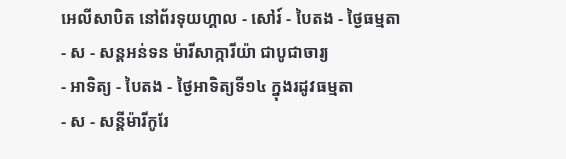អេលីសាបិត នៅព័រទុយហ្គាល - សៅរ៍ - បៃតង - ថ្ងៃធម្មតា
- ស - សន្ដអន់ទន ម៉ារីសាក្ការីយ៉ា ជាបូជាចារ្យ
- អាទិត្យ - បៃតង - ថ្ងៃអាទិត្យទី១៤ ក្នុងរដូវធម្មតា
- ស - សន្ដីម៉ារីកូរែ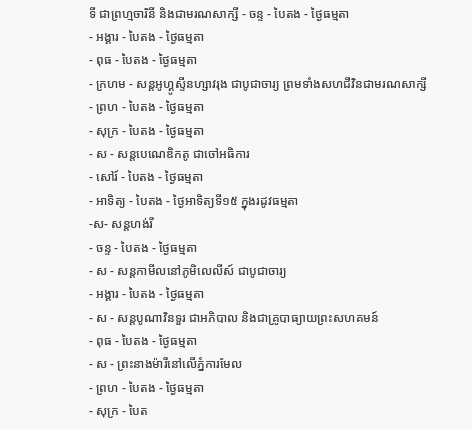ទី ជាព្រហ្មចារិនី និងជាមរណសាក្សី - ចន្ទ - បៃតង - ថ្ងៃធម្មតា
- អង្គារ - បៃតង - ថ្ងៃធម្មតា
- ពុធ - បៃតង - ថ្ងៃធម្មតា
- ក្រហម - សន្ដអូហ្គូស្ទីនហ្សាវរុង ជាបូជាចារ្យ ព្រមទាំងសហជីវិនជាមរណសាក្សី
- ព្រហ - បៃតង - ថ្ងៃធម្មតា
- សុក្រ - បៃតង - ថ្ងៃធម្មតា
- ស - សន្ដបេណេឌិកតូ ជាចៅអធិការ
- សៅរ៍ - បៃតង - ថ្ងៃធម្មតា
- អាទិត្យ - បៃតង - ថ្ងៃអាទិត្យទី១៥ ក្នុងរដូវធម្មតា
-ស- សន្ដហង់រី
- ចន្ទ - បៃតង - ថ្ងៃធម្មតា
- ស - សន្ដកាមីលនៅភូមិលេលីស៍ ជាបូជាចារ្យ
- អង្គារ - បៃតង - ថ្ងៃធម្មតា
- ស - សន្ដបូណាវិនទួរ ជាអភិបាល និងជាគ្រូបាធ្យាយព្រះសហគមន៍
- ពុធ - បៃតង - ថ្ងៃធម្មតា
- ស - ព្រះនាងម៉ារីនៅលើភ្នំការមែល
- ព្រហ - បៃតង - ថ្ងៃធម្មតា
- សុក្រ - បៃត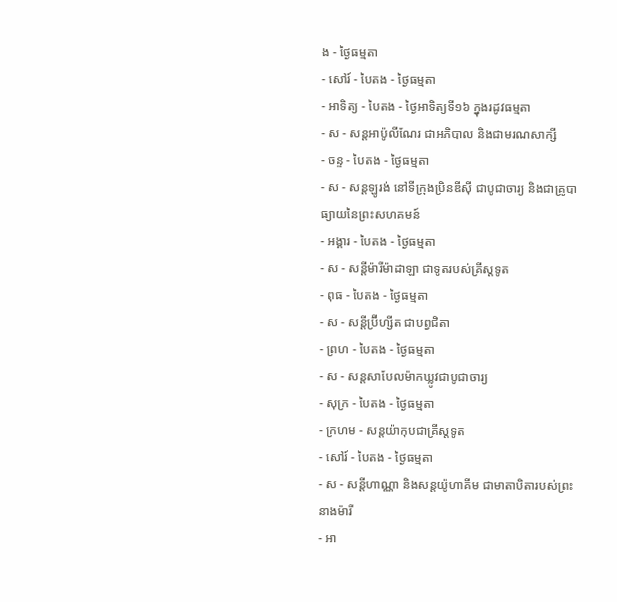ង - ថ្ងៃធម្មតា
- សៅរ៍ - បៃតង - ថ្ងៃធម្មតា
- អាទិត្យ - បៃតង - ថ្ងៃអាទិត្យទី១៦ ក្នុងរដូវធម្មតា
- ស - សន្ដអាប៉ូលីណែរ ជាអភិបាល និងជាមរណសាក្សី
- ចន្ទ - បៃតង - ថ្ងៃធម្មតា
- ស - សន្ដឡូរង់ នៅទីក្រុងប្រិនឌីស៊ី ជាបូជាចារ្យ និងជាគ្រូបាធ្យាយនៃព្រះសហគមន៍
- អង្គារ - បៃតង - ថ្ងៃធម្មតា
- ស - សន្ដីម៉ារីម៉ាដាឡា ជាទូតរបស់គ្រីស្ដទូត
- ពុធ - បៃតង - ថ្ងៃធម្មតា
- ស - សន្ដីប្រ៊ីហ្សីត ជាបព្វជិតា
- ព្រហ - បៃតង - ថ្ងៃធម្មតា
- ស - សន្ដសាបែលម៉ាកឃ្លូវជាបូជាចារ្យ
- សុក្រ - បៃតង - ថ្ងៃធម្មតា
- ក្រហម - សន្ដយ៉ាកុបជាគ្រីស្ដទូត
- សៅរ៍ - បៃតង - ថ្ងៃធម្មតា
- ស - សន្ដីហាណ្ណា និងសន្ដយ៉ូហាគីម ជាមាតាបិតារបស់ព្រះនាងម៉ារី
- អា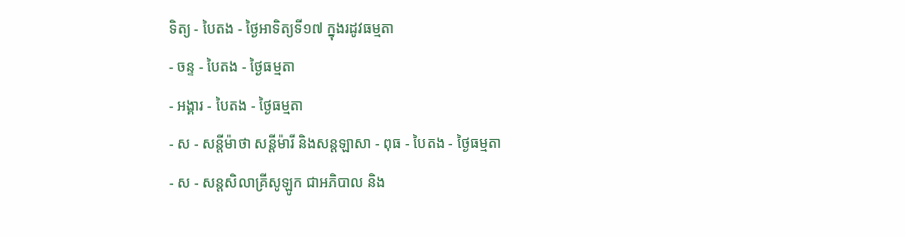ទិត្យ - បៃតង - ថ្ងៃអាទិត្យទី១៧ ក្នុងរដូវធម្មតា
- ចន្ទ - បៃតង - ថ្ងៃធម្មតា
- អង្គារ - បៃតង - ថ្ងៃធម្មតា
- ស - សន្ដីម៉ាថា សន្ដីម៉ារី និងសន្ដឡាសា - ពុធ - បៃតង - ថ្ងៃធម្មតា
- ស - សន្ដសិលាគ្រីសូឡូក ជាអភិបាល និង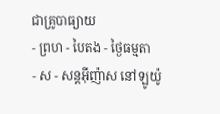ជាគ្រូបាធ្យាយ
- ព្រហ - បៃតង - ថ្ងៃធម្មតា
- ស - សន្ដអ៊ីញ៉ាស នៅឡូយ៉ូ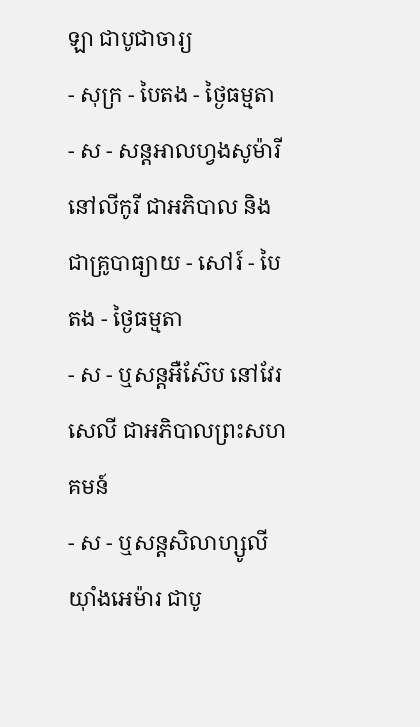ឡា ជាបូជាចារ្យ
- សុក្រ - បៃតង - ថ្ងៃធម្មតា
- ស - សន្ដអាលហ្វងសូម៉ារី នៅលីកូរី ជាអភិបាល និងជាគ្រូបាធ្យាយ - សៅរ៍ - បៃតង - ថ្ងៃធម្មតា
- ស - ឬសន្ដអឺស៊ែប នៅវែរសេលី ជាអភិបាលព្រះសហគមន៍
- ស - ឬសន្ដសិលាហ្សូលីយ៉ាំងអេម៉ារ ជាបូ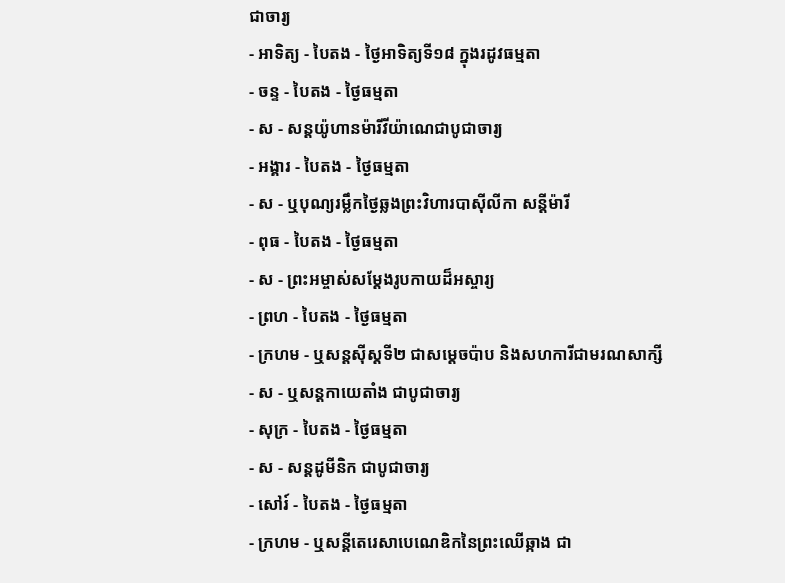ជាចារ្យ
- អាទិត្យ - បៃតង - ថ្ងៃអាទិត្យទី១៨ ក្នុងរដូវធម្មតា
- ចន្ទ - បៃតង - ថ្ងៃធម្មតា
- ស - សន្ដយ៉ូហានម៉ារីវីយ៉ាណេជាបូជាចារ្យ
- អង្គារ - បៃតង - ថ្ងៃធម្មតា
- ស - ឬបុណ្យរម្លឹកថ្ងៃឆ្លងព្រះវិហារបាស៊ីលីកា សន្ដីម៉ារី
- ពុធ - បៃតង - ថ្ងៃធម្មតា
- ស - ព្រះអម្ចាស់សម្ដែងរូបកាយដ៏អស្ចារ្យ
- ព្រហ - បៃតង - ថ្ងៃធម្មតា
- ក្រហម - ឬសន្ដស៊ីស្ដទី២ ជាសម្ដេចប៉ាប និងសហការីជាមរណសាក្សី
- ស - ឬសន្ដកាយេតាំង ជាបូជាចារ្យ
- សុក្រ - បៃតង - ថ្ងៃធម្មតា
- ស - សន្ដដូមីនិក ជាបូជាចារ្យ
- សៅរ៍ - បៃតង - ថ្ងៃធម្មតា
- ក្រហម - ឬសន្ដីតេរេសាបេណេឌិកនៃព្រះឈើឆ្កាង ជា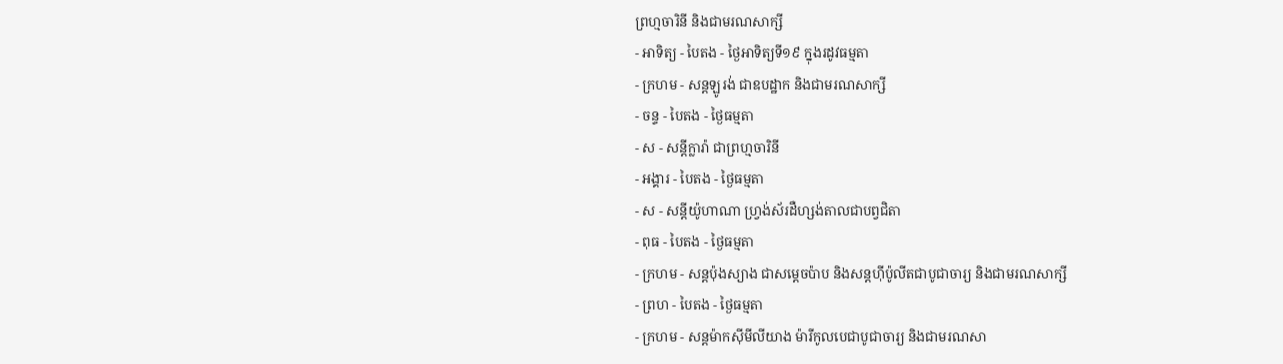ព្រហ្មចារិនី និងជាមរណសាក្សី
- អាទិត្យ - បៃតង - ថ្ងៃអាទិត្យទី១៩ ក្នុងរដូវធម្មតា
- ក្រហម - សន្ដឡូរង់ ជាឧបដ្ឋាក និងជាមរណសាក្សី
- ចន្ទ - បៃតង - ថ្ងៃធម្មតា
- ស - សន្ដីក្លារ៉ា ជាព្រហ្មចារិនី
- អង្គារ - បៃតង - ថ្ងៃធម្មតា
- ស - សន្ដីយ៉ូហាណា ហ្វ្រង់ស័រដឺហ្សង់តាលជាបព្វជិតា
- ពុធ - បៃតង - ថ្ងៃធម្មតា
- ក្រហម - សន្ដប៉ុងស្យាង ជាសម្ដេចប៉ាប និងសន្ដហ៊ីប៉ូលីតជាបូជាចារ្យ និងជាមរណសាក្សី
- ព្រហ - បៃតង - ថ្ងៃធម្មតា
- ក្រហម - សន្ដម៉ាកស៊ីមីលីយាង ម៉ារីកូលបេជាបូជាចារ្យ និងជាមរណសា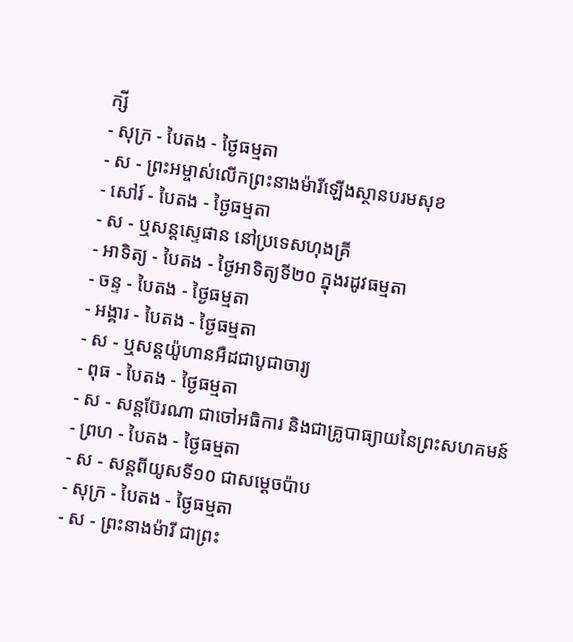ក្សី
- សុក្រ - បៃតង - ថ្ងៃធម្មតា
- ស - ព្រះអម្ចាស់លើកព្រះនាងម៉ារីឡើងស្ថានបរមសុខ
- សៅរ៍ - បៃតង - ថ្ងៃធម្មតា
- ស - ឬសន្ដស្ទេផាន នៅប្រទេសហុងគ្រី
- អាទិត្យ - បៃតង - ថ្ងៃអាទិត្យទី២០ ក្នុងរដូវធម្មតា
- ចន្ទ - បៃតង - ថ្ងៃធម្មតា
- អង្គារ - បៃតង - ថ្ងៃធម្មតា
- ស - ឬសន្ដយ៉ូហានអឺដជាបូជាចារ្យ
- ពុធ - បៃតង - ថ្ងៃធម្មតា
- ស - សន្ដប៊ែរណា ជាចៅអធិការ និងជាគ្រូបាធ្យាយនៃព្រះសហគមន៍
- ព្រហ - បៃតង - ថ្ងៃធម្មតា
- ស - សន្ដពីយូសទី១០ ជាសម្ដេចប៉ាប
- សុក្រ - បៃតង - ថ្ងៃធម្មតា
- ស - ព្រះនាងម៉ារី ជាព្រះ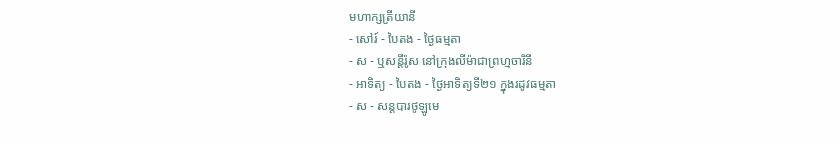មហាក្សត្រីយានី
- សៅរ៍ - បៃតង - ថ្ងៃធម្មតា
- ស - ឬសន្ដីរ៉ូស នៅក្រុងលីម៉ាជាព្រហ្មចារិនី
- អាទិត្យ - បៃតង - ថ្ងៃអាទិត្យទី២១ ក្នុងរដូវធម្មតា
- ស - សន្ដបារថូឡូមេ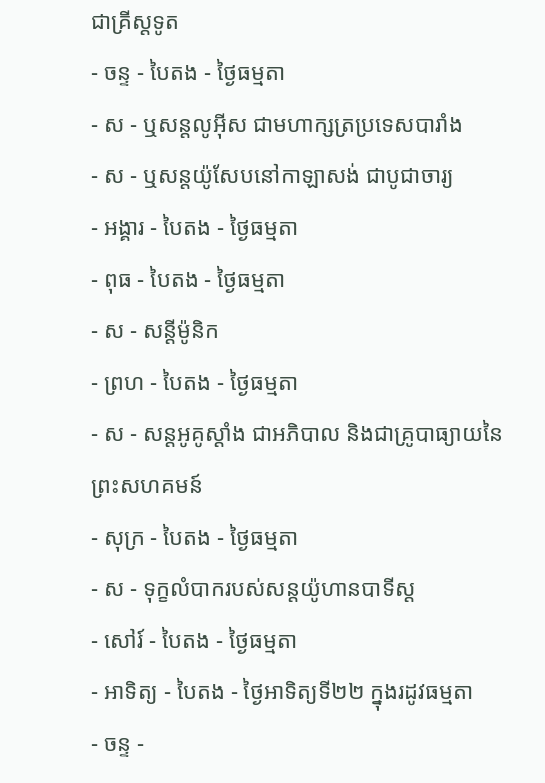ជាគ្រីស្ដទូត
- ចន្ទ - បៃតង - ថ្ងៃធម្មតា
- ស - ឬសន្ដលូអ៊ីស ជាមហាក្សត្រប្រទេសបារាំង
- ស - ឬសន្ដយ៉ូសែបនៅកាឡាសង់ ជាបូជាចារ្យ
- អង្គារ - បៃតង - ថ្ងៃធម្មតា
- ពុធ - បៃតង - ថ្ងៃធម្មតា
- ស - សន្ដីម៉ូនិក
- ព្រហ - បៃតង - ថ្ងៃធម្មតា
- ស - សន្ដអូគូស្ដាំង ជាអភិបាល និងជាគ្រូបាធ្យាយនៃព្រះសហគមន៍
- សុក្រ - បៃតង - ថ្ងៃធម្មតា
- ស - ទុក្ខលំបាករបស់សន្ដយ៉ូហានបាទីស្ដ
- សៅរ៍ - បៃតង - ថ្ងៃធម្មតា
- អាទិត្យ - បៃតង - ថ្ងៃអាទិត្យទី២២ ក្នុងរដូវធម្មតា
- ចន្ទ -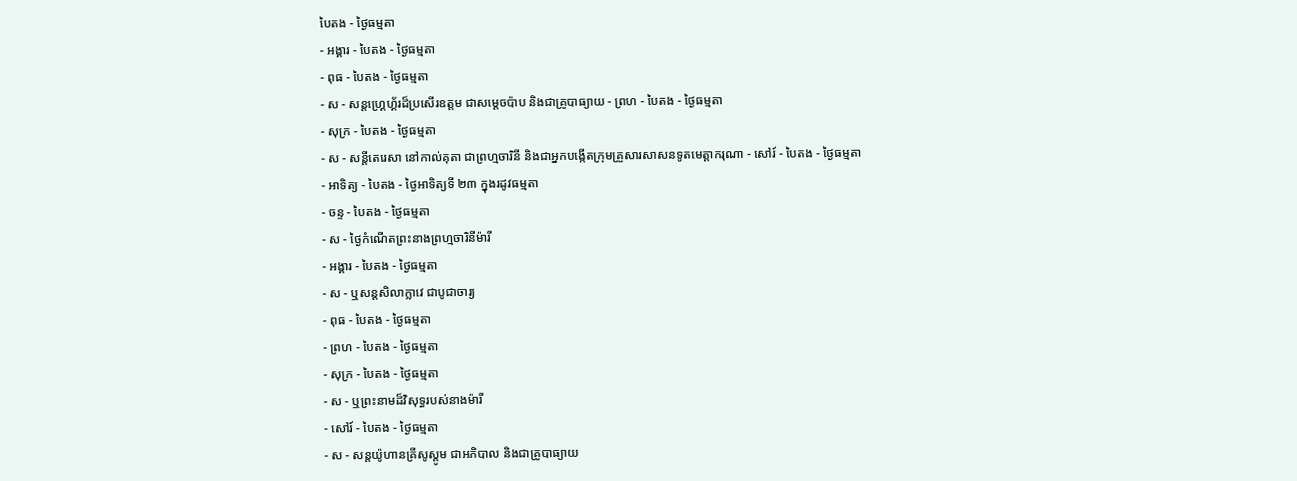បៃតង - ថ្ងៃធម្មតា
- អង្គារ - បៃតង - ថ្ងៃធម្មតា
- ពុធ - បៃតង - ថ្ងៃធម្មតា
- ស - សន្ដហ្គ្រេហ្គ័រដ៏ប្រសើរឧត្ដម ជាសម្ដេចប៉ាប និងជាគ្រូបាធ្យាយ - ព្រហ - បៃតង - ថ្ងៃធម្មតា
- សុក្រ - បៃតង - ថ្ងៃធម្មតា
- ស - សន្ដីតេរេសា នៅកាល់គុតា ជាព្រហ្មចារិនី និងជាអ្នកបង្កើតក្រុមគ្រួសារសាសនទូតមេត្ដាករុណា - សៅរ៍ - បៃតង - ថ្ងៃធម្មតា
- អាទិត្យ - បៃតង - ថ្ងៃអាទិត្យទី ២៣ ក្នុងរដូវធម្មតា
- ចន្ទ - បៃតង - ថ្ងៃធម្មតា
- ស - ថ្ងៃកំណើតព្រះនាងព្រហ្មចារិនីម៉ារី
- អង្គារ - បៃតង - ថ្ងៃធម្មតា
- ស - ឬសន្ដសិលាក្លាវេ ជាបូជាចារ្យ
- ពុធ - បៃតង - ថ្ងៃធម្មតា
- ព្រហ - បៃតង - ថ្ងៃធម្មតា
- សុក្រ - បៃតង - ថ្ងៃធម្មតា
- ស - ឬព្រះនាមដ៏វិសុទ្ធរបស់នាងម៉ារី
- សៅរ៍ - បៃតង - ថ្ងៃធម្មតា
- ស - សន្ដយ៉ូហានគ្រីសូស្ដូម ជាអភិបាល និងជាគ្រូបាធ្យាយ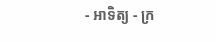- អាទិត្យ - ក្រ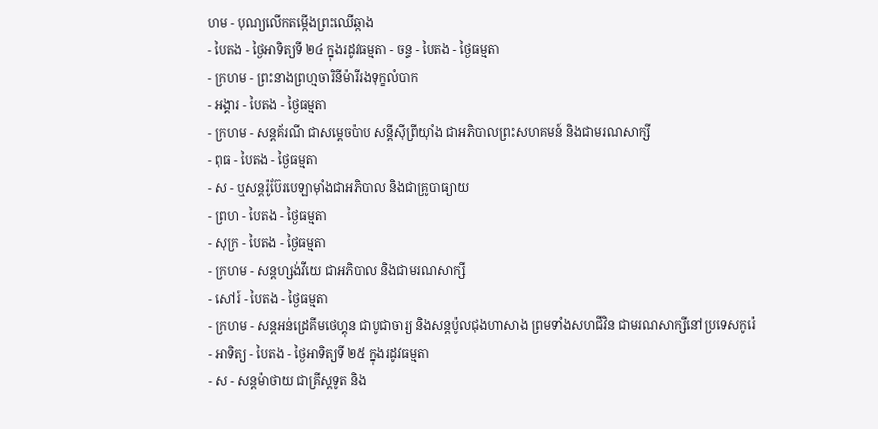ហម - បុណ្យលើកតម្កើងព្រះឈើឆ្កាង
- បៃតង - ថ្ងៃអាទិត្យទី ២៤ ក្នុងរដូវធម្មតា - ចន្ទ - បៃតង - ថ្ងៃធម្មតា
- ក្រហម - ព្រះនាងព្រហ្មចារិនីម៉ារីរងទុក្ខលំបាក
- អង្គារ - បៃតង - ថ្ងៃធម្មតា
- ក្រហម - សន្ដគ័រណី ជាសម្ដេចប៉ាប សន្ដីស៊ីព្រីយ៉ាំង ជាអភិបាលព្រះសហគមន៍ និងជាមរណសាក្សី
- ពុធ - បៃតង - ថ្ងៃធម្មតា
- ស - ឬសន្ដរ៉ូប៊ែរបេឡាម៉ាំងជាអភិបាល និងជាគ្រូបាធ្យាយ
- ព្រហ - បៃតង - ថ្ងៃធម្មតា
- សុក្រ - បៃតង - ថ្ងៃធម្មតា
- ក្រហម - សន្ដហ្សង់វីយេ ជាអភិបាល និងជាមរណសាក្សី
- សៅរ៍ - បៃតង - ថ្ងៃធម្មតា
- ក្រហម - សន្ដអន់ដ្រេគីមថេហ្គុន ជាបូជាចារ្យ និងសន្ដប៉ូលជុងហាសាង ព្រមទាំងសហជីវិន ជាមរណសាក្សីនៅប្រទេសកូរ៉េ
- អាទិត្យ - បៃតង - ថ្ងៃអាទិត្យទី ២៥ ក្នុងរដូវធម្មតា
- ស - សន្ដម៉ាថាយ ជាគ្រីស្ដទូត និង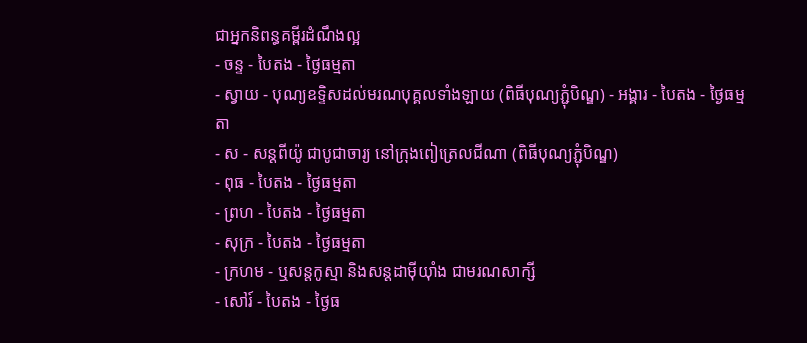ជាអ្នកនិពន្ធគម្ពីរដំណឹងល្អ
- ចន្ទ - បៃតង - ថ្ងៃធម្មតា
- ស្វាយ - បុណ្យឧទ្ទិសដល់មរណបុគ្គលទាំងឡាយ (ពិធីបុណ្យភ្ជុំបិណ្ឌ) - អង្គារ - បៃតង - ថ្ងៃធម្មតា
- ស - សន្ដពីយ៉ូ ជាបូជាចារ្យ នៅក្រុងពៀត្រេលជីណា (ពិធីបុណ្យភ្ជុំបិណ្ឌ)
- ពុធ - បៃតង - ថ្ងៃធម្មតា
- ព្រហ - បៃតង - ថ្ងៃធម្មតា
- សុក្រ - បៃតង - ថ្ងៃធម្មតា
- ក្រហម - ឬសន្ដកូស្មា និងសន្ដដាម៉ីយ៉ាំង ជាមរណសាក្សី
- សៅរ៍ - បៃតង - ថ្ងៃធ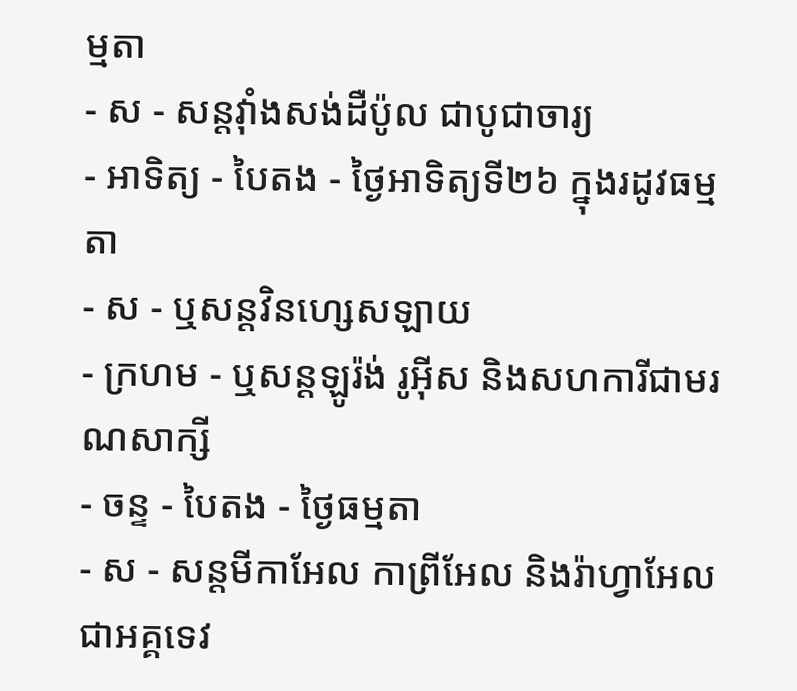ម្មតា
- ស - សន្ដវ៉ាំងសង់ដឺប៉ូល ជាបូជាចារ្យ
- អាទិត្យ - បៃតង - ថ្ងៃអាទិត្យទី២៦ ក្នុងរដូវធម្មតា
- ស - ឬសន្ដវិនហ្សេសឡាយ
- ក្រហម - ឬសន្ដឡូរ៉ង់ រូអ៊ីស និងសហការីជាមរណសាក្សី
- ចន្ទ - បៃតង - ថ្ងៃធម្មតា
- ស - សន្ដមីកាអែល កាព្រីអែល និងរ៉ាហ្វាអែល ជាអគ្គទេវ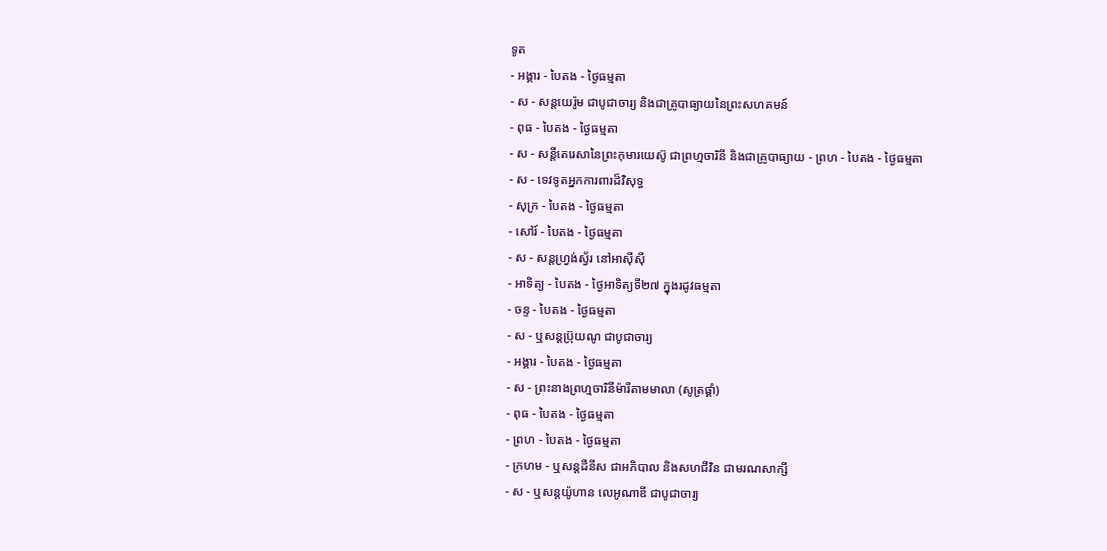ទូត
- អង្គារ - បៃតង - ថ្ងៃធម្មតា
- ស - សន្ដយេរ៉ូម ជាបូជាចារ្យ និងជាគ្រូបាធ្យាយនៃព្រះសហគមន៍
- ពុធ - បៃតង - ថ្ងៃធម្មតា
- ស - សន្ដីតេរេសានៃព្រះកុមារយេស៊ូ ជាព្រហ្មចារិនី និងជាគ្រូបាធ្យាយ - ព្រហ - បៃតង - ថ្ងៃធម្មតា
- ស - ទេវទូតអ្នកការពារដ៏វិសុទ្ធ
- សុក្រ - បៃតង - ថ្ងៃធម្មតា
- សៅរ៍ - បៃតង - ថ្ងៃធម្មតា
- ស - សន្ដហ្វ្រង់ស្វ័រ នៅអាស៊ីស៊ី
- អាទិត្យ - បៃតង - ថ្ងៃអាទិត្យទី២៧ ក្នុងរដូវធម្មតា
- ចន្ទ - បៃតង - ថ្ងៃធម្មតា
- ស - ឬសន្ដប្រ៊ុយណូ ជាបូជាចារ្យ
- អង្គារ - បៃតង - ថ្ងៃធម្មតា
- ស - ព្រះនាងព្រហ្មចារិនីម៉ារីតាមមាលា (សូត្រផ្គាំ)
- ពុធ - បៃតង - ថ្ងៃធម្មតា
- ព្រហ - បៃតង - ថ្ងៃធម្មតា
- ក្រហម - ឬសន្ដដឺនីស ជាអភិបាល និងសហជីវិន ជាមរណសាក្សី
- ស - ឬសន្ដយ៉ូហាន លេអូណាឌី ជាបូជាចារ្យ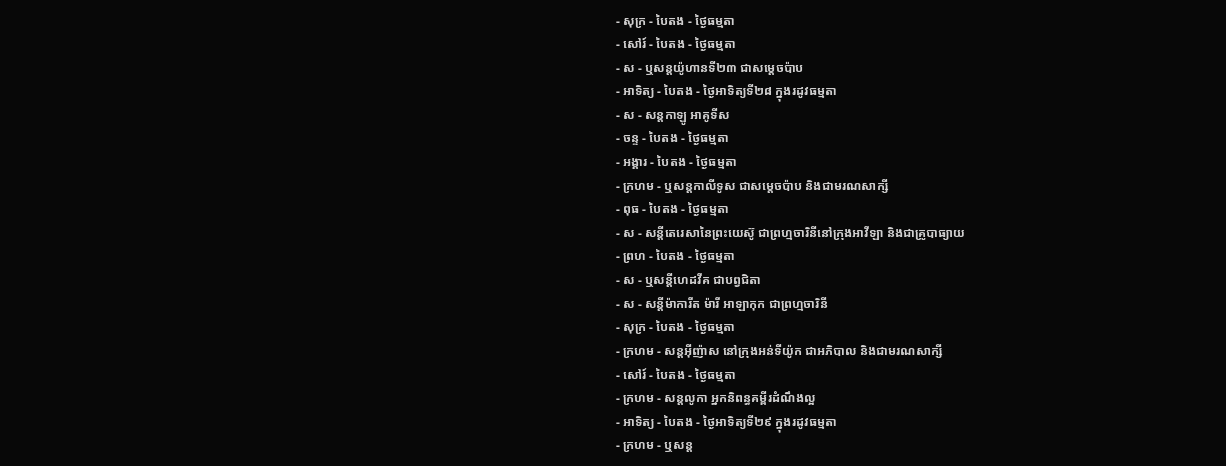- សុក្រ - បៃតង - ថ្ងៃធម្មតា
- សៅរ៍ - បៃតង - ថ្ងៃធម្មតា
- ស - ឬសន្ដយ៉ូហានទី២៣ ជាសម្ដេចប៉ាប
- អាទិត្យ - បៃតង - ថ្ងៃអាទិត្យទី២៨ ក្នុងរដូវធម្មតា
- ស - សន្ដកាឡូ អាគូទីស
- ចន្ទ - បៃតង - ថ្ងៃធម្មតា
- អង្គារ - បៃតង - ថ្ងៃធម្មតា
- ក្រហម - ឬសន្ដកាលីទូស ជាសម្ដេចប៉ាប និងជាមរណសាក្សី
- ពុធ - បៃតង - ថ្ងៃធម្មតា
- ស - សន្ដីតេរេសានៃព្រះយេស៊ូ ជាព្រហ្មចារិនីនៅក្រុងអាវីឡា និងជាគ្រូបាធ្យាយ
- ព្រហ - បៃតង - ថ្ងៃធម្មតា
- ស - ឬសន្ដីហេដវីគ ជាបព្វជិតា
- ស - សន្ដីម៉ាការីត ម៉ារី អាឡាកុក ជាព្រហ្មចារិនី
- សុក្រ - បៃតង - ថ្ងៃធម្មតា
- ក្រហម - សន្ដអ៊ីញ៉ាស នៅក្រុងអន់ទីយ៉ូក ជាអភិបាល និងជាមរណសាក្សី
- សៅរ៍ - បៃតង - ថ្ងៃធម្មតា
- ក្រហម - សន្ដលូកា អ្នកនិពន្ធគម្ពីរដំណឹងល្អ
- អាទិត្យ - បៃតង - ថ្ងៃអាទិត្យទី២៩ ក្នុងរដូវធម្មតា
- ក្រហម - ឬសន្ដ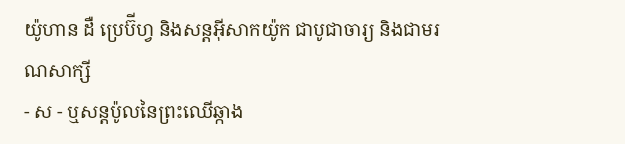យ៉ូហាន ដឺ ប្រេប៊ីហ្វ និងសន្ដអ៊ីសាកយ៉ូក ជាបូជាចារ្យ និងជាមរណសាក្សី
- ស - ឬសន្ដប៉ូលនៃព្រះឈើឆ្កាង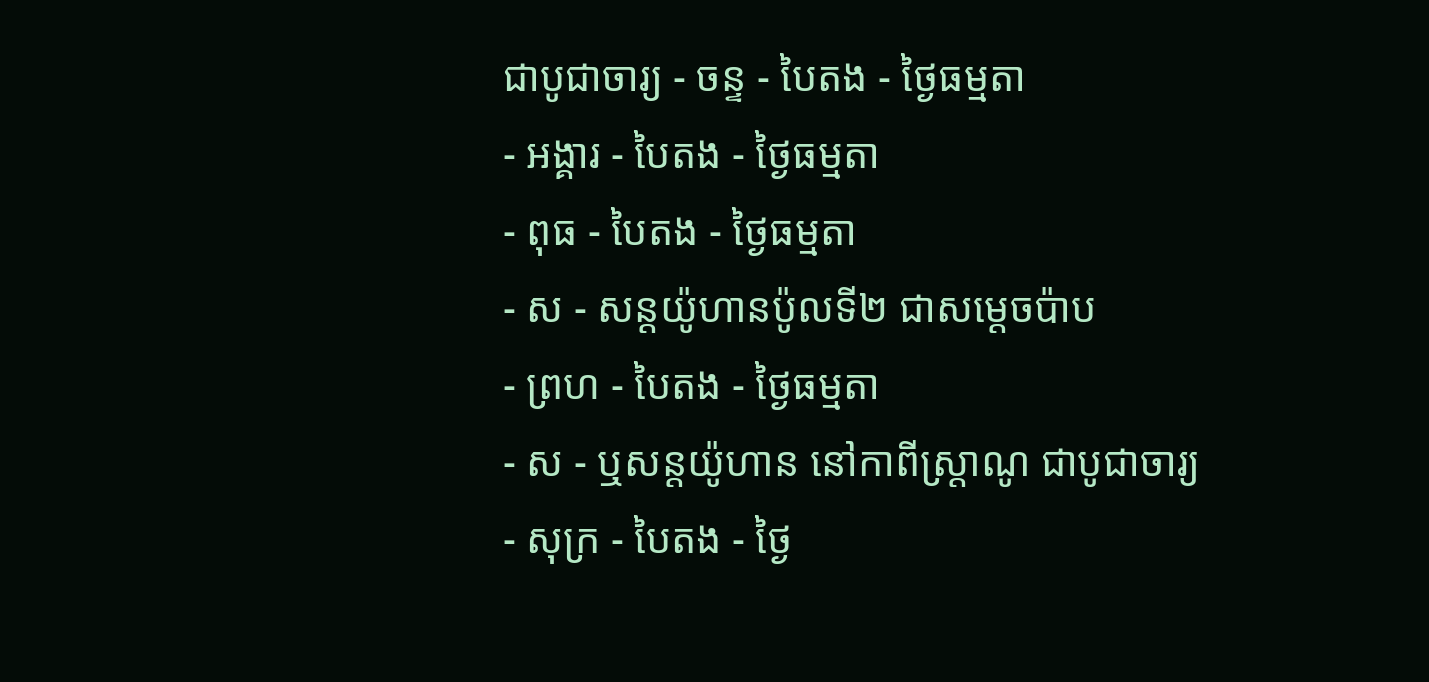ជាបូជាចារ្យ - ចន្ទ - បៃតង - ថ្ងៃធម្មតា
- អង្គារ - បៃតង - ថ្ងៃធម្មតា
- ពុធ - បៃតង - ថ្ងៃធម្មតា
- ស - សន្ដយ៉ូហានប៉ូលទី២ ជាសម្ដេចប៉ាប
- ព្រហ - បៃតង - ថ្ងៃធម្មតា
- ស - ឬសន្ដយ៉ូហាន នៅកាពីស្រ្ដាណូ ជាបូជាចារ្យ
- សុក្រ - បៃតង - ថ្ងៃ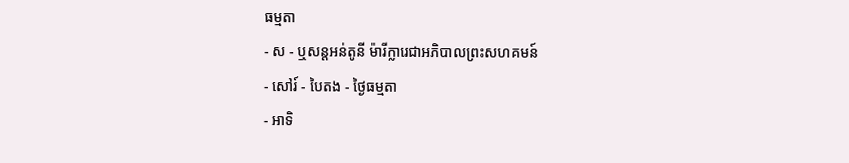ធម្មតា
- ស - ឬសន្ដអន់តូនី ម៉ារីក្លារេជាអភិបាលព្រះសហគមន៍
- សៅរ៍ - បៃតង - ថ្ងៃធម្មតា
- អាទិ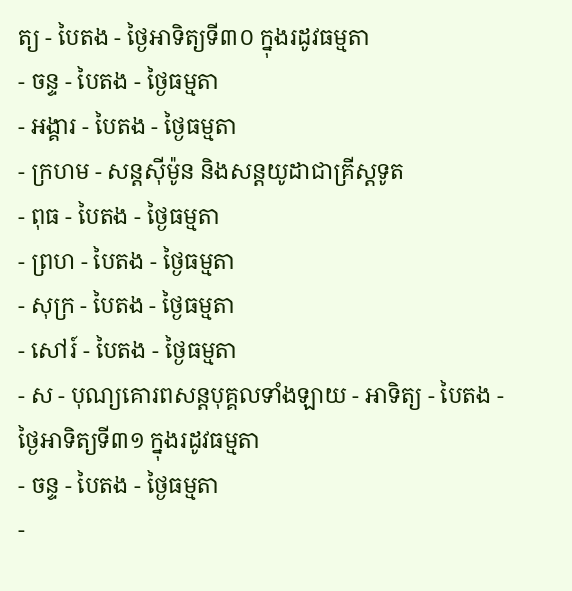ត្យ - បៃតង - ថ្ងៃអាទិត្យទី៣០ ក្នុងរដូវធម្មតា
- ចន្ទ - បៃតង - ថ្ងៃធម្មតា
- អង្គារ - បៃតង - ថ្ងៃធម្មតា
- ក្រហម - សន្ដស៊ីម៉ូន និងសន្ដយូដាជាគ្រីស្ដទូត
- ពុធ - បៃតង - ថ្ងៃធម្មតា
- ព្រហ - បៃតង - ថ្ងៃធម្មតា
- សុក្រ - បៃតង - ថ្ងៃធម្មតា
- សៅរ៍ - បៃតង - ថ្ងៃធម្មតា
- ស - បុណ្យគោរពសន្ដបុគ្គលទាំងឡាយ - អាទិត្យ - បៃតង - ថ្ងៃអាទិត្យទី៣១ ក្នុងរដូវធម្មតា
- ចន្ទ - បៃតង - ថ្ងៃធម្មតា
-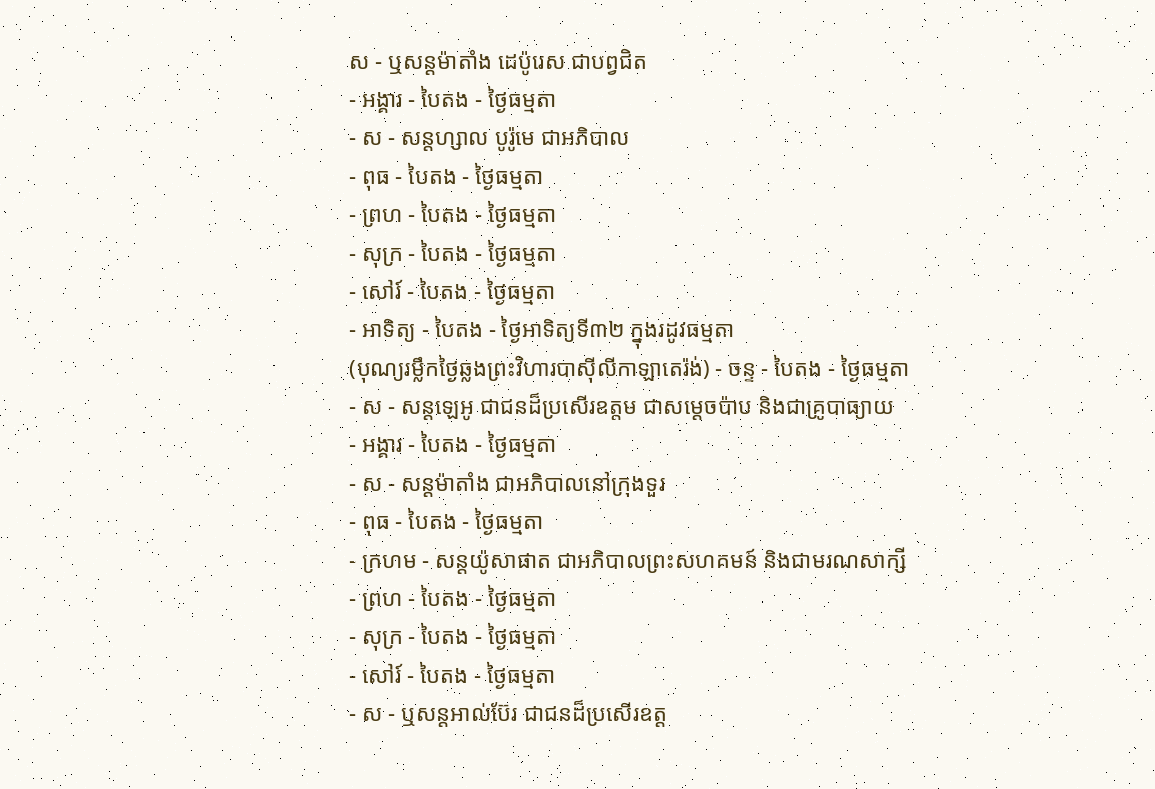ស - ឬសន្ដម៉ាតាំង ដេប៉ូរេស ជាបព្វជិត
- អង្គារ - បៃតង - ថ្ងៃធម្មតា
- ស - សន្ដហ្សាល បូរ៉ូមេ ជាអភិបាល
- ពុធ - បៃតង - ថ្ងៃធម្មតា
- ព្រហ - បៃតង - ថ្ងៃធម្មតា
- សុក្រ - បៃតង - ថ្ងៃធម្មតា
- សៅរ៍ - បៃតង - ថ្ងៃធម្មតា
- អាទិត្យ - បៃតង - ថ្ងៃអាទិត្យទី៣២ ក្នុងរដូវធម្មតា
(បុណ្យរម្លឹកថ្ងៃឆ្លងព្រះវិហារបាស៊ីលីកាឡាតេរ៉ង់) - ចន្ទ - បៃតង - ថ្ងៃធម្មតា
- ស - សន្ដឡេអូ ជាជនដ៏ប្រសើរឧត្ដម ជាសម្ដេចប៉ាប និងជាគ្រូបាធ្យាយ
- អង្គារ - បៃតង - ថ្ងៃធម្មតា
- ស - សន្ដម៉ាតាំង ជាអភិបាលនៅក្រុងទួរ
- ពុធ - បៃតង - ថ្ងៃធម្មតា
- ក្រហម - សន្ដយ៉ូសាផាត ជាអភិបាលព្រះសហគមន៍ និងជាមរណសាក្សី
- ព្រហ - បៃតង - ថ្ងៃធម្មតា
- សុក្រ - បៃតង - ថ្ងៃធម្មតា
- សៅរ៍ - បៃតង - ថ្ងៃធម្មតា
- ស - ឬសន្ដអាល់ប៊ែរ ជាជនដ៏ប្រសើរឧត្ដ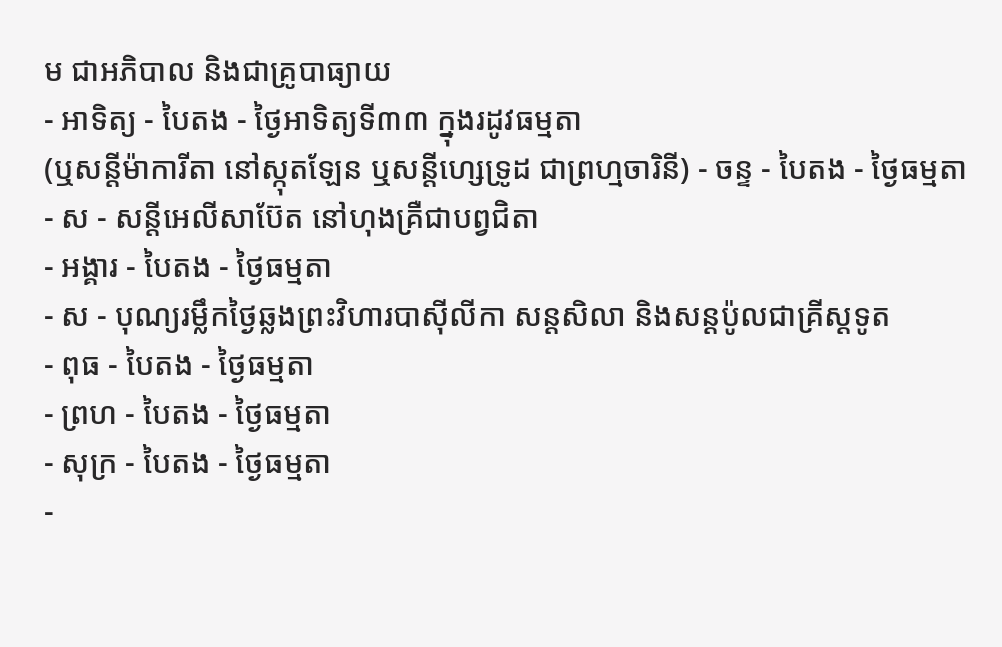ម ជាអភិបាល និងជាគ្រូបាធ្យាយ
- អាទិត្យ - បៃតង - ថ្ងៃអាទិត្យទី៣៣ ក្នុងរដូវធម្មតា
(ឬសន្ដីម៉ាការីតា នៅស្កុតឡែន ឬសន្ដីហ្សេទ្រូដ ជាព្រហ្មចារិនី) - ចន្ទ - បៃតង - ថ្ងៃធម្មតា
- ស - សន្ដីអេលីសាប៊ែត នៅហុងគ្រឺជាបព្វជិតា
- អង្គារ - បៃតង - ថ្ងៃធម្មតា
- ស - បុណ្យរម្លឹកថ្ងៃឆ្លងព្រះវិហារបាស៊ីលីកា សន្ដសិលា និងសន្ដប៉ូលជាគ្រីស្ដទូត
- ពុធ - បៃតង - ថ្ងៃធម្មតា
- ព្រហ - បៃតង - ថ្ងៃធម្មតា
- សុក្រ - បៃតង - ថ្ងៃធម្មតា
-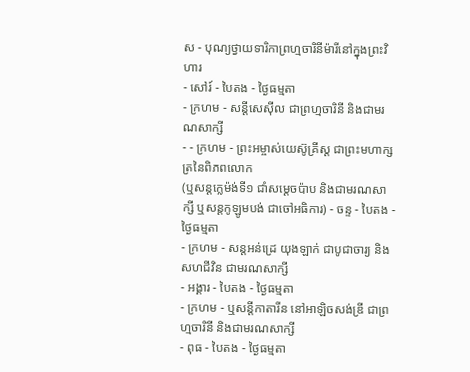ស - បុណ្យថ្វាយទារិកាព្រហ្មចារិនីម៉ារីនៅក្នុងព្រះវិហារ
- សៅរ៍ - បៃតង - ថ្ងៃធម្មតា
- ក្រហម - សន្ដីសេស៊ីល ជាព្រហ្មចារិនី និងជាមរណសាក្សី
- - ក្រហម - ព្រះអម្ចាស់យេស៊ូគ្រីស្ដ ជាព្រះមហាក្សត្រនៃពិភពលោក
(ឬសន្ដក្លេម៉ង់ទី១ ជាំសម្ដេចប៉ាប និងជាមរណសាក្សី ឬសន្ដកូឡូមបង់ ជាចៅអធិការ) - ចន្ទ - បៃតង - ថ្ងៃធម្មតា
- ក្រហម - សន្ដអន់ដ្រេ យុងឡាក់ ជាបូជាចារ្យ និងសហជីវិន ជាមរណសាក្សី
- អង្គារ - បៃតង - ថ្ងៃធម្មតា
- ក្រហម - ឬសន្ដីកាតារីន នៅអាឡិចសង់ឌ្រី ជាព្រហ្មចារិនី និងជាមរណសាក្សី
- ពុធ - បៃតង - ថ្ងៃធម្មតា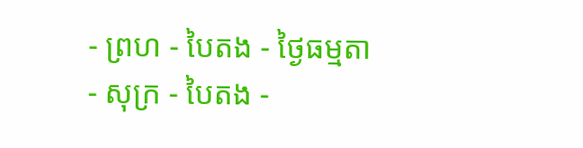- ព្រហ - បៃតង - ថ្ងៃធម្មតា
- សុក្រ - បៃតង -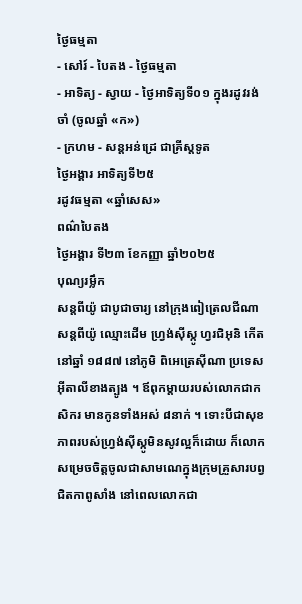ថ្ងៃធម្មតា
- សៅរ៍ - បៃតង - ថ្ងៃធម្មតា
- អាទិត្យ - ស្វាយ - ថ្ងៃអាទិត្យទី០១ ក្នុងរដូវរង់ចាំ (ចូលឆ្នាំ «ក»)
- ក្រហម - សន្ដអន់ដ្រេ ជាគ្រីស្ដទូត
ថ្ងៃអង្គារ អាទិត្យទី២៥
រដូវធម្មតា «ឆ្នាំសេស»
ពណ៌បៃតង
ថ្ងៃអង្គារ ទី២៣ ខែកញ្ញា ឆ្នាំ២០២៥
បុណ្យរម្លឹក
សន្តពីយ៉ូ ជាបូជាចារ្យ នៅក្រុងពៀត្រេលជីណា
សន្តពីយ៉ូ ឈ្មោះដើម ហ្វ្រង់ស៊ីស្កូ ហ្វរជិអុនិ កើតនៅឆ្នាំ ១៨៨៧ នៅភូមិ ពិអេត្រេស៊ីណា ប្រទេសអ៊ីតាលីខាងត្បូង ។ ឪពុកម្តាយរបស់លោកជាកសិករ មានកូនទាំងអស់ ៨នាក់ ។ ទោះបីជាសុខភាពរបស់ហ្វ្រង់ស៊ីស្កូមិនសូវល្អក៏ដោយ ក៏លោកសម្រេចចិត្តចូលជាសាមណេក្នុងក្រុមគ្រួសារបព្វជិតកាពូសាំង នៅពេលលោកជា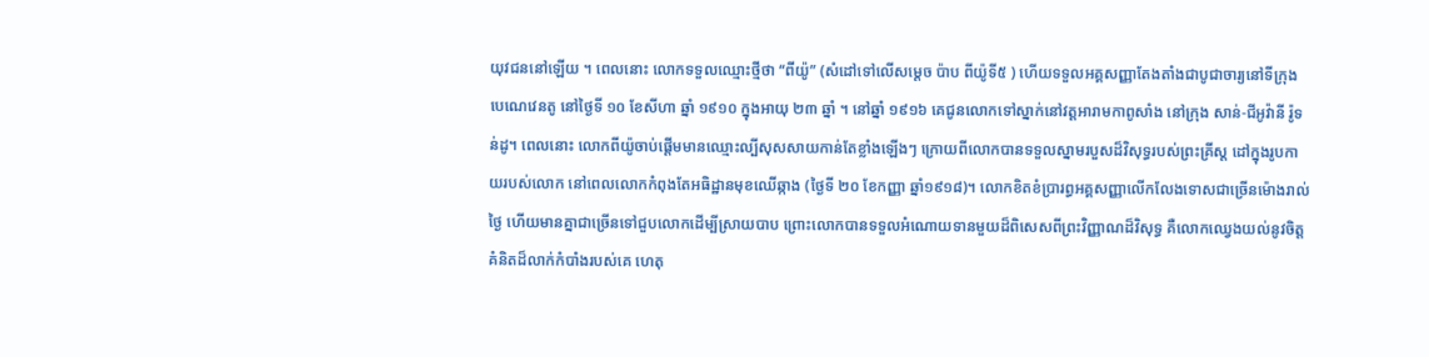យុវជននៅឡើយ ។ ពេលនោះ លោកទទួលឈ្មោះថ្មីថា “ពីយ៉ូ” (សំដៅទៅលើសម្ដេច ប៉ាប ពីយ៉ូទី៥ ) ហើយទទួលអគ្គសញ្ញាតែងតាំងជាបូជាចារ្យនៅទីក្រុង បេណេវេនតូ នៅថ្ងៃទី ១០ ខែសីហា ឆ្នាំ ១៩១០ ក្នុងអាយុ ២៣ ឆ្នាំ ។ នៅឆ្នាំ ១៩១៦ គេជូនលោកទៅស្នាក់នៅវត្តអារាមកាពូសាំង នៅក្រុង សាន់-ជីអូវ៉ានី រ៉ូទន់ដូ។ ពេលនោះ លោកពីយ៉ូចាប់ផ្តើមមានឈ្មោះល្បីសុសសាយកាន់តែខ្លាំងឡើងៗ ក្រោយពីលោកបានទទួលស្នាមរបួសដ៏វិសុទ្ធរបស់ព្រះគ្រីស្ត ដៅក្នុងរូបកាយរបស់លោក នៅពេលលោកកំពុងតែអធិដ្ឋានមុខឈើឆ្កាង (ថ្ងៃទី ២០ ខែកញ្ញា ឆ្នាំ១៩១៨)។ លោកខិតខំប្រារព្ធអគ្គសញ្ញាលើកលែងទោសជាច្រើនម៉ោងរាល់ថ្ងៃ ហើយមានគ្នាជាច្រើនទៅជួបលោកដើម្បីស្រាយបាប ព្រោះលោកបានទទួលអំណោយទានមួយដ៏ពិសេសពីព្រះវិញ្ញាណដ៏វិសុទ្ធ គឺលោកឈ្វេងយល់នូវចិត្តគំនិតដ៏លាក់កំបាំងរបស់គេ ហេតុ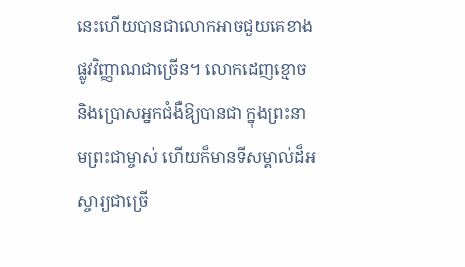នេះហើយបានជាលោកអាចជួយគេខាងផ្លូវវិញ្ញាណជាច្រើន។ លោកដេញខ្មោច និងប្រោសអ្នកជំងឺឱ្យបានជា ក្នុងព្រះនាមព្រះជាម្ចាស់ ហើយក៏មានទីសម្គាល់ដ៏អស្ចារ្យជាច្រើ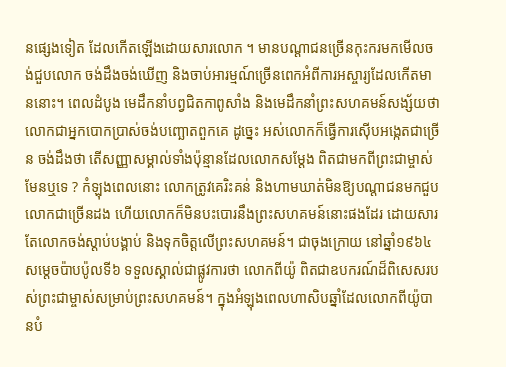នផ្សេងទៀត ដែលកើតឡើងដោយសារលោក ។ មានបណ្តាជនច្រើនកុះករមកមើលចង់ជួបលោក ចង់ដឹងចង់ឃើញ និងចាប់អារម្មណ៍ច្រើនពេកអំពីការអស្ចារ្យដែលកើតមាននោះ។ ពេលដំបូង មេដឹកនាំបព្វជិតកាពូសាំង និងមេដឹកនាំព្រះសហគមន៍សង្ស័យថា លោកជាអ្នកបោកប្រាស់ចង់បញ្ឆោតពួកគេ ដូច្នេះ អស់លោកក៏ធ្វើការស៊ើបអង្កេតជាច្រើន ចង់ដឹងថា តើសញ្ញាសម្គាល់ទាំងប៉ុន្មានដែលលោកសម្តែង ពិតជាមកពីព្រះជាម្ចាស់មែនឬទេ ? កំឡុងពេលនោះ លោកត្រូវគេរិះគន់ និងហាមឃាត់មិនឱ្យបណ្តាជនមកជួបលោកជាច្រើនដង ហើយលោកក៏មិនបះបោរនឹងព្រះសហគមន៍នោះផងដែរ ដោយសារតែលោកចង់ស្តាប់បង្គាប់ និងទុកចិត្តលើព្រះសហគមន៍។ ជាចុងក្រោយ នៅឆ្នាំ១៩៦៤ សម្តេចប៉ាបប៉ូលទី៦ ទទួលស្គាល់ជាផ្លូវការថា លោកពីយ៉ូ ពិតជាឧបករណ៍ដ៏ពិសេសរបស់ព្រះជាម្ចាស់សម្រាប់ព្រះសហគមន៍។ ក្នុងអំឡុងពេលហាសិបឆ្នាំដែលលោកពីយ៉ូបានបំ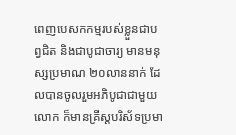ពេញបេសកកម្មរបស់ខ្លួនជាបព្វជិត និងជាបូជាចារ្យ មានមនុស្សប្រមាណ ២០លាននាក់ ដែលបានចូលរួមអភិបូជាជាមួយលោក ក៏មានគ្រីស្តបរិស័ទប្រមា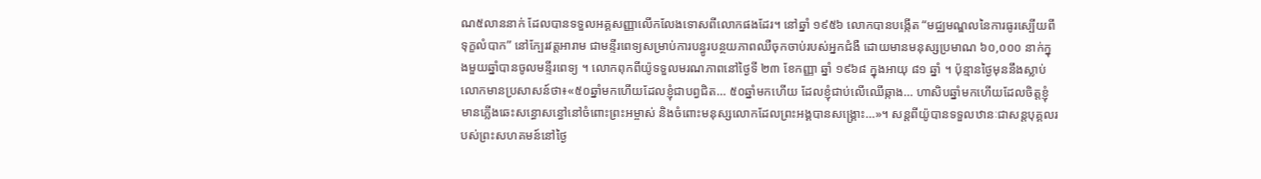ណ៥លាននាក់ ដែលបានទទួលអគ្គសញ្ញាលើកលែងទោសពីលោកផងដែរ។ នៅឆ្នាំ ១៩៥៦ លោកបានបង្កើត “មជ្ឈមណ្ឌលនៃការធូរស្បើយពីទុក្ខលំបាក” នៅក្បែរវត្តអារាម ជាមន្ទីរពេទ្យសម្រាប់ការបន្ធូរបន្ថយភាពឈឺចុកចាប់របស់អ្នកជំងឺ ដោយមានមនុស្សប្រមាណ ៦០,០០០ នាក់ក្នុងមួយឆ្នាំបានចូលមន្ទីរពេទ្យ ។ លោកពុកពីយ៉ូទទួលមរណភាពនៅថ្ងៃទី ២៣ ខែកញ្ញា ឆ្នាំ ១៩៦៨ ក្នុងអាយុ ៨១ ឆ្នាំ ។ ប៉ុន្មានថ្ងៃមុននឹងស្លាប់ លោកមានប្រសាសន៍ថា៖«៥០ឆ្នាំមកហើយដែលខ្ញុំជាបព្វជិត… ៥០ឆ្នាំមកហើយ ដែលខ្ញុំជាប់លើឈើឆ្កាង… ហាសិបឆ្នាំមកហើយដែលចិត្តខ្ញុំមានភ្លើងឆេះសន្ធោសន្ធៅនៅចំពោះព្រះអម្ចាស់ និងចំពោះមនុស្សលោកដែលព្រះអង្គបានសង្គ្រោះ…»។ សន្តពីយ៉ូបានទទួលឋានៈជាសន្តបុគ្គលរបស់ព្រះសហគមន៍នៅថ្ងៃ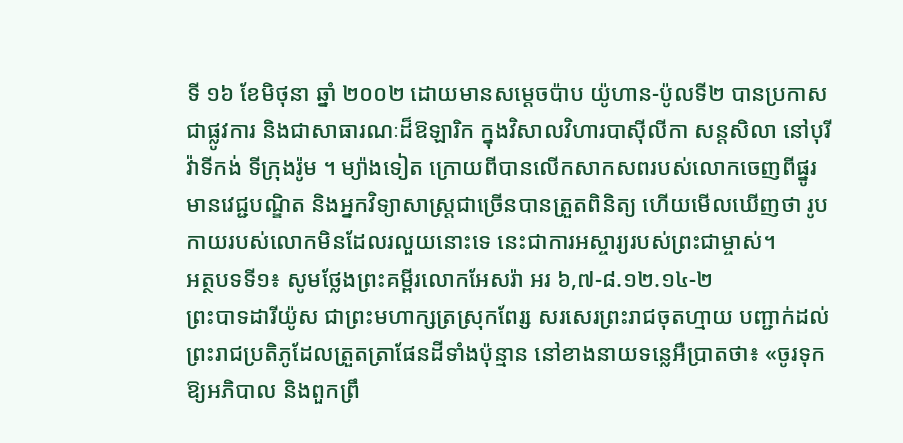ទី ១៦ ខែមិថុនា ឆ្នាំ ២០០២ ដោយមានសម្តេចប៉ាប យ៉ូហាន-ប៉ូលទី២ បានប្រកាសជាផ្លូវការ និងជាសាធារណៈដ៏ឱឡារិក ក្នុងវិសាលវិហារបាស៊ីលីកា សន្តសិលា នៅបុរីវ៉ាទីកង់ ទីក្រុងរ៉ូម ។ ម្យ៉ាងទៀត ក្រោយពីបានលើកសាកសពរបស់លោកចេញពីផ្នូរ មានវេជ្ជបណ្ឌិត និងអ្នកវិទ្យាសាស្ត្រជាច្រើនបានត្រួតពិនិត្យ ហើយមើលឃើញថា រូបកាយរបស់លោកមិនដែលរលួយនោះទេ នេះជាការអស្ចារ្យរបស់ព្រះជាម្ចាស់។
អត្ថបទទី១៖ សូមថ្លែងព្រះគម្ពីរលោកអែសរ៉ា អរ ៦,៧-៨.១២.១៤-២
ព្រះបាទដារីយ៉ូស ជាព្រះមហាក្សត្រស្រុកពែរ្ស សរសេរព្រះរាជចុតហ្មាយ បញ្ជាក់ដល់ព្រះរាជប្រតិភូដែលត្រួតត្រាផែនដីទាំងប៉ុន្មាន នៅខាងនាយទន្លេអឺប្រាតថា៖ «ចូរទុកឱ្យអភិបាល និងពួកព្រឹ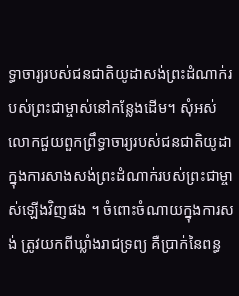ទ្ធាចារ្យរបស់ជនជាតិយូដាសង់ព្រះដំណាក់របស់ព្រះជាម្ចាស់នៅកន្លែងដើម។ សុំអស់លោកជួយពួកព្រឹទ្ធាចារ្យរបស់ជនជាតិយូដាក្នុងការសាងសង់ព្រះដំណាក់របស់ព្រះជាម្ចាស់ឡើងវិញផង ។ ចំពោះចំណាយក្នុងការសង់ ត្រូវយកពីឃ្លាំងរាជទ្រព្យ គឺប្រាក់នៃពន្ធ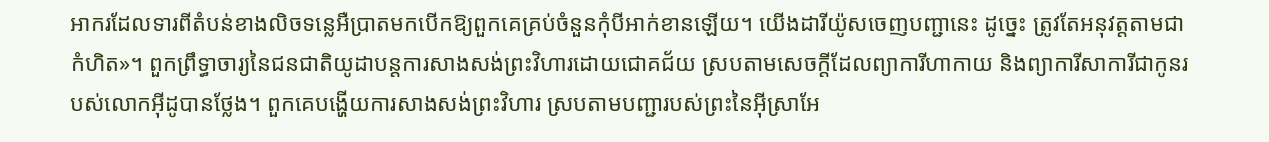អាករដែលទារពីតំបន់ខាងលិចទន្លេអឺប្រាតមកបើកឱ្យពួកគេគ្រប់ចំនួនកុំបីអាក់ខានឡើយ។ យើងដារីយ៉ូសចេញបញ្ជានេះ ដូច្នេះ ត្រូវតែអនុវត្តតាមជាកំហិត»។ ពួកព្រឹទ្ធាចារ្យនៃជនជាតិយូដាបន្ដការសាងសង់ព្រះវិហារដោយជោគជ័យ ស្របតាមសេចក្ដីដែលព្យាការីហាកាយ និងព្យាការីសាការីជាកូនរបស់លោកអ៊ីដូបានថ្លែង។ ពួកគេបង្ហើយការសាងសង់ព្រះវិហារ ស្របតាមបញ្ជារបស់ព្រះនៃអ៊ីស្រាអែ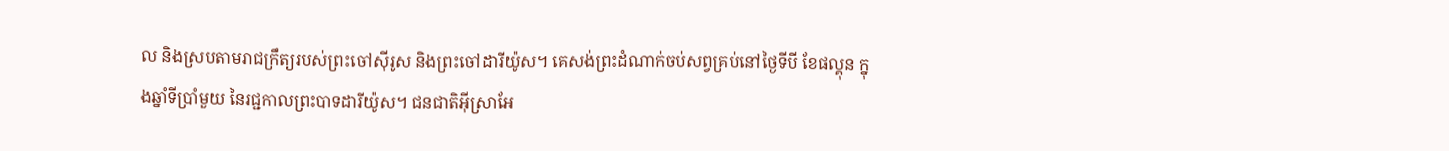ល និងស្របតាមរាជក្រឹត្យរបស់ព្រះចៅស៊ីរូស និងព្រះចៅដារីយ៉ូស។ គេសង់ព្រះដំណាក់ចប់សព្វគ្រប់នៅថ្ងៃទីបី ខែផល្គុន ក្នុងឆ្នាំទីប្រាំមួយ នៃរជ្ជកាលព្រះបាទដារីយ៉ូស។ ជនជាតិអ៊ីស្រាអែ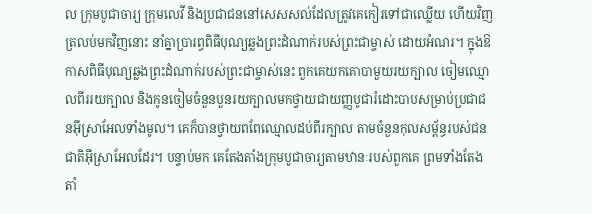ល ក្រុមបូជាចារ្យ ក្រុមលេវី និងប្រជាជននៅសេសសល់ដែលត្រូវគេកៀរទៅជាឈ្លើយ ហើយវិញត្រលប់មកវិញនោះ នាំគ្នាប្រារព្ធពិធីបុណ្យឆ្លងព្រះដំណាក់របស់ព្រះជាម្ចាស់ ដោយអំណរ។ ក្នុងឱកាសពិធីបុណ្យឆ្លងព្រះដំណាក់របស់ព្រះជាម្ចាស់នេះ ពួកគេយកគោបាមួយរយក្បាល ចៀមឈ្មោលពីររយក្បាល និងកូនចៀមចំនួនបួនរយក្បាលមកថ្វាយជាយញ្ញបូជារំដោះបាបសម្រាប់ប្រជាជនអ៊ីស្រាអែលទាំងមូល។ គេក៏បានថ្វាយពពែឈ្មោលដប់ពីរក្បាល តាមចំនួនកុលសម្ព័ន្ធរបស់ជនជាតិអ៊ីស្រាអែលដែរ។ បន្ទាប់មក គេតែងតាំងក្រុមបូជាចារ្យតាមឋានៈរបស់ពួកគេ ព្រមទាំងតែងតាំ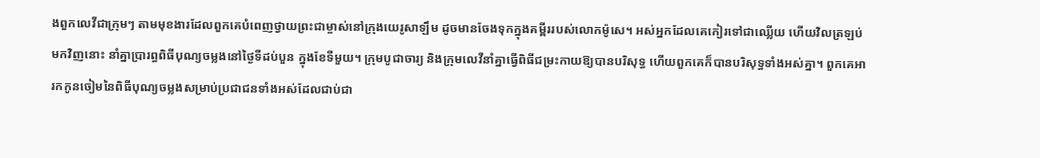ងពួកលេវីជាក្រុមៗ តាមមុខងារដែលពួកគេបំពេញថ្វាយព្រះជាម្ចាស់នៅក្រុងយេរូសាឡឹម ដូចមានចែងទុកក្នុងគម្ពីររបស់លោកម៉ូសេ។ អស់អ្នកដែលគេកៀរទៅជាឈ្លើយ ហើយវិលត្រឡប់មកវិញនោះ នាំគ្នាប្រារព្ធពិធីបុណ្យចម្លងនៅថ្ងៃទីដប់បួន ក្នុងខែទីមួយ។ ក្រុមបូជាចារ្យ និងក្រុមលេវីនាំគ្នាធើ្វពិធីជម្រះកាយឱ្យបានបរិសុទ្ធ ហើយពួកគេក៏បានបរិសុទ្ធទាំងអស់គ្នា។ ពួកគេអារកកូនចៀមនៃពិធីបុណ្យចម្លងសម្រាប់ប្រជាជនទាំងអស់ដែលជាប់ជា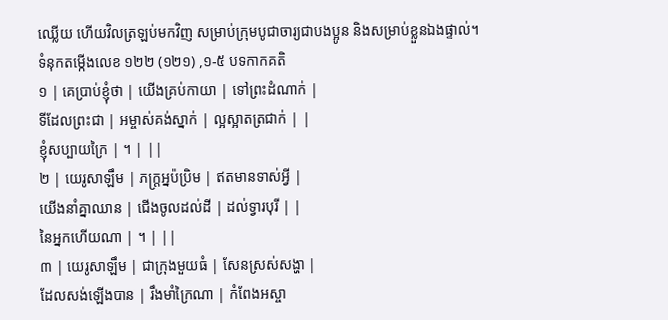ឈ្លើយ ហើយវិលត្រឡប់មកវិញ សម្រាប់ក្រុមបូជាចារ្យជាបងប្អូន និងសម្រាប់ខ្លួនឯងផ្ទាល់។
ទំនុកតម្កើងលេខ ១២២ (១២១) ,១-៥ បទកាកគតិ
១ | គេប្រាប់ខ្ញុំថា | យើងគ្រប់កាយា | ទៅព្រះដំណាក់ |
ទីដែលព្រះជា | អម្ចាស់គង់ស្នាក់ | ល្អស្អាតត្រជាក់ | |
ខ្ញុំសប្បាយក្រៃ | ។ | ||
២ | យេរូសាឡឹម | ភក្រ្តអ្នប៉ប្រិម | ឥតមានទាស់អ្វី |
យើងនាំគ្នាឈាន | ជើងចូលដល់ដី | ដល់ទ្វារបុរី | |
នៃអ្នកហើយណា | ។ | ||
៣ | យេរូសាឡឹម | ជាក្រុងមួយធំ | សែនស្រស់សង្ហា |
ដែលសង់ឡើងបាន | រឹងមាំក្រៃណា | កំពែងអស្ចា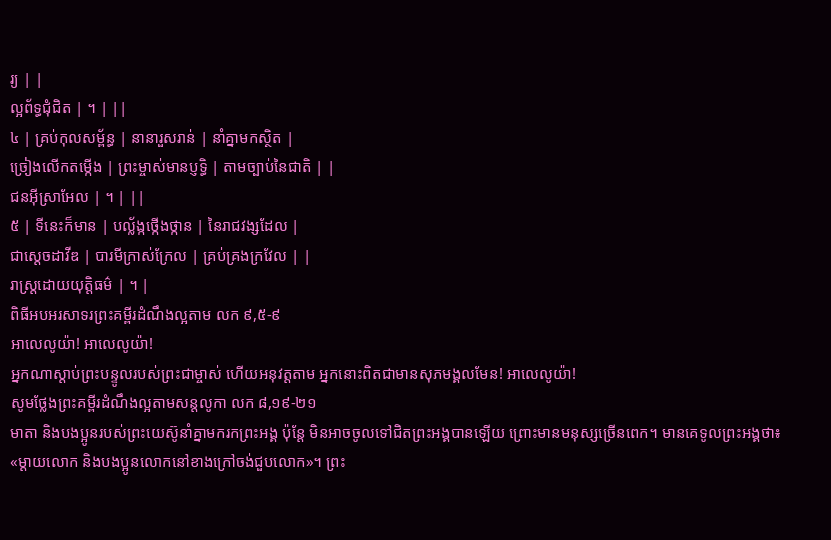រ្យ | |
ល្អព័ទ្ធជុំជិត | ។ | ||
៤ | គ្រប់កុលសម្ព័ន្ធ | នានារួសរាន់ | នាំគ្នាមកស្ថិត |
ច្រៀងលើកតម្កើង | ព្រះម្ចាស់មានប្ញទិ្ធ | តាមច្បាប់នៃជាតិ | |
ជនអ៊ីស្រាអែល | ។ | ||
៥ | ទីនេះក៏មាន | បល្ល័ង្កថ្កើងថ្កាន | នៃរាជវង្សដែល |
ជាស្ដេចដាវីឌ | បារមីក្រាស់ក្រែល | គ្រប់គ្រងក្រវែល | |
រាស្រ្ដដោយយុត្តិធម៌ | ។ |
ពិធីអបអរសាទរព្រះគម្ពីរដំណឹងល្អតាម លក ៩,៥-៩
អាលេលូយ៉ា! អាលេលូយ៉ា!
អ្នកណាស្ដាប់ព្រះបន្ទូលរបស់ព្រះជាម្ចាស់ ហើយអនុវត្តតាម អ្នកនោះពិតជាមានសុភមង្គលមែន! អាលេលូយ៉ា!
សូមថ្លែងព្រះគម្ពីរដំណឹងល្អតាមសន្តលូកា លក ៨,១៩-២១
មាតា និងបងប្អូនរបស់ព្រះយេស៊ូនាំគ្នាមករកព្រះអង្គ ប៉ុន្ដែ មិនអាចចូលទៅជិតព្រះអង្គបានឡើយ ព្រោះមានមនុស្សច្រើនពេក។ មានគេទូលព្រះអង្គថា៖ «ម្ដាយលោក និងបងប្អូនលោកនៅខាងក្រៅចង់ជួបលោក»។ ព្រះ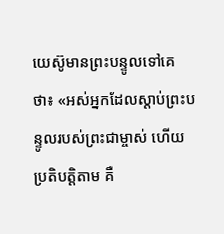យេស៊ូមានព្រះបន្ទូលទៅគេថា៖ «អស់អ្នកដែលស្ដាប់ព្រះបន្ទូលរបស់ព្រះជាម្ចាស់ ហើយប្រតិបត្តិតាម គឺ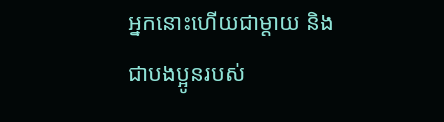អ្នកនោះហើយជាម្ដាយ និងជាបងប្អូនរបស់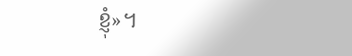ខ្ញុំ»។